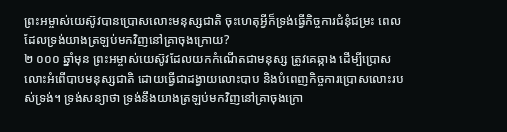ព្រះអម្ចាស់យេស៊ូវបានប្រោសលោះមនុស្សជាតិ ចុះហេតុអ្វីក៏ទ្រង់ធ្វើកិច្ចការជំនុំជម្រះ ពេលដែលទ្រង់យាងត្រឡប់មកវិញនៅគ្រាចុងក្រោយ?
២ ០០០ ឆ្នាំមុន ព្រះអម្ចាស់យេស៊ូវដែលយកកំណើតជាមនុស្ស ត្រូវគេឆ្កាង ដើម្បីប្រោសលោះអំពើបាបមនុស្សជាតិ ដោយធ្វើជាដង្វាយលោះបាប និងបំពេញកិច្ចការប្រោសលោះរបស់ទ្រង់។ ទ្រង់សន្យាថា ទ្រង់នឹងយាងត្រឡប់មកវិញនៅគ្រាចុងក្រោ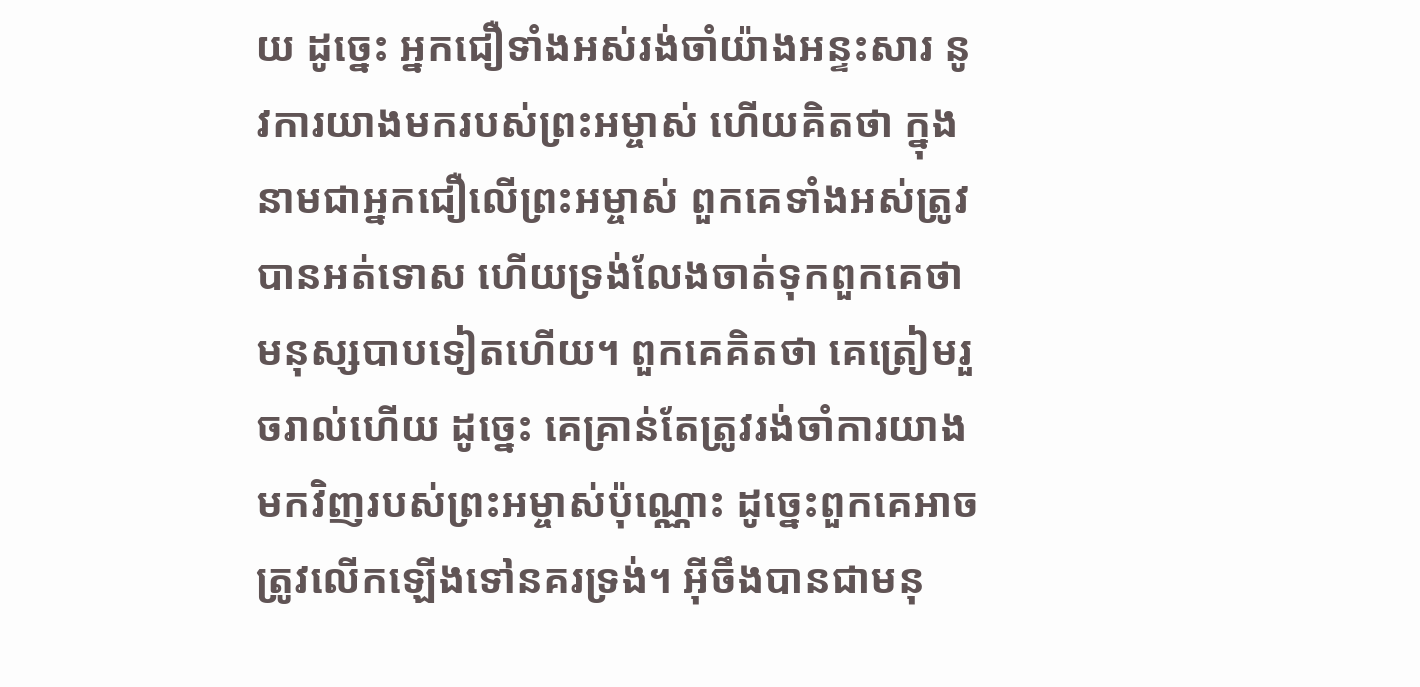យ ដូច្នេះ អ្នកជឿទាំងអស់រង់ចាំយ៉ាងអន្ទះសារ នូវការយាងមករបស់ព្រះអម្ចាស់ ហើយគិតថា ក្នុងនាមជាអ្នកជឿលើព្រះអម្ចាស់ ពួកគេទាំងអស់ត្រូវបានអត់ទោស ហើយទ្រង់លែងចាត់ទុកពួកគេថាមនុស្សបាបទៀតហើយ។ ពួកគេគិតថា គេត្រៀមរួចរាល់ហើយ ដូច្នេះ គេគ្រាន់តែត្រូវរង់ចាំការយាងមកវិញរបស់ព្រះអម្ចាស់ប៉ុណ្ណោះ ដូច្នេះពួកគេអាចត្រូវលើកឡើងទៅនគរទ្រង់។ អ៊ីចឹងបានជាមនុ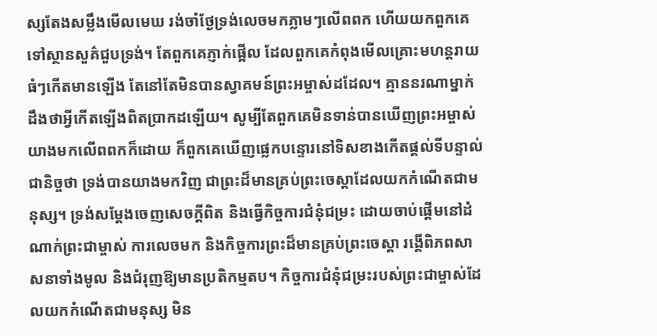ស្សតែងសម្លឹងមើលមេឃ រង់ចាំថ្ងែទ្រង់លេចមកភ្លាមៗលើពពក ហើយយកពួកគេទៅស្ថានសួគ៌ជួបទ្រង់។ តែពួកគេភ្ញាក់ផ្អើល ដែលពួកគេកំពុងមើលគ្រោះមហន្តរាយធំៗកើតមានឡើង តែនៅតែមិនបានស្វាគមន៍ព្រះអម្ចាស់ដដែល។ គ្មាននរណាម្នាក់ដឹងថាអ្វីកើតឡើងពិតប្រាកដឡើយ។ សូម្បីតែពួកគេមិនទាន់បានឃើញព្រះអម្ចាស់យាងមកលើពពកក៏ដោយ ក៏ពួកគេឃើញផ្លេកបន្ទោរនៅទិសខាងកើតផ្ដល់ទីបន្ទាល់ជានិច្ចថា ទ្រង់បានយាងមកវិញ ជាព្រះដ៏មានគ្រប់ព្រះចេស្ដាដែលយកកំណើតជាមនុស្ស។ ទ្រង់សម្ដែងចេញសេចក្ដីពិត និងធ្វើកិច្ចការជំនុំជម្រះ ដោយចាប់ផ្ដើមនៅដំណាក់ព្រះជាម្ចាស់ ការលេចមក និងកិច្ចការព្រះដ៏មានគ្រប់ព្រះចេស្ដា រង្គើពិភពសាសនាទាំងមូល និងជំរុញឱ្យមានប្រតិកម្មតប។ កិច្ចការជំនុំជម្រះរបស់ព្រះជាម្ចាស់ដែលយកកំណើតជាមនុស្ស មិន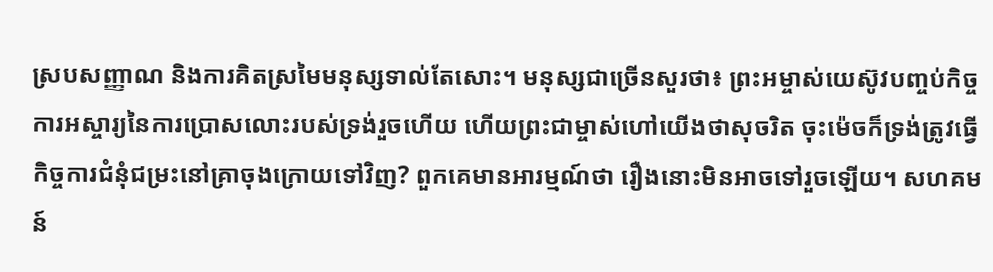ស្របសញ្ញាណ និងការគិតស្រមៃមនុស្សទាល់តែសោះ។ មនុស្សជាច្រើនសួរថា៖ ព្រះអម្ចាស់យេស៊ូវបញ្ចប់កិច្ចការអស្ចារ្យនៃការប្រោសលោះរបស់ទ្រង់រួចហើយ ហើយព្រះជាម្ចាស់ហៅយើងថាសុចរិត ចុះម៉េចក៏ទ្រង់ត្រូវធ្វើកិច្ចការជំនុំជម្រះនៅគ្រាចុងក្រោយទៅវិញ? ពួកគេមានអារម្មណ៍ថា រឿងនោះមិនអាចទៅរួចឡើយ។ សហគមន៍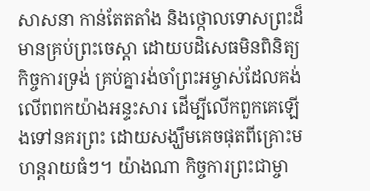សាសនា កាន់តែតតាំង និងថ្កោលទោសព្រះដ៏មានគ្រប់ព្រះចេស្ដា ដោយបដិសេធមិនពិនិត្យកិច្ចការទ្រង់ គ្រប់គ្នារង់ចាំព្រះអម្ចាស់ដែលគង់លើពពកយ៉ាងអន្ទះសារ ដើម្បីលើកពួកគេឡើងទៅនគរព្រះ ដោយសង្ឃឹមគេចផុតពីគ្រោះមហន្តរាយធំៗ។ យ៉ាងណា កិច្ចការព្រះជាម្ចា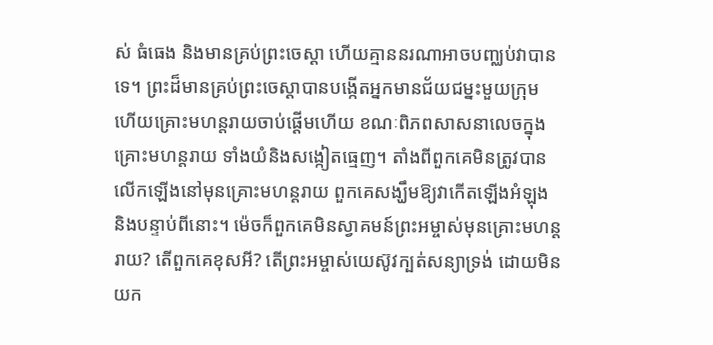ស់ ធំធេង និងមានគ្រប់ព្រះចេស្ដា ហើយគ្មាននរណាអាចបញ្ឈប់វាបានទេ។ ព្រះដ៏មានគ្រប់ព្រះចេស្ដាបានបង្កើតអ្នកមានជ័យជម្នះមួយក្រុម ហើយគ្រោះមហន្តរាយចាប់ផ្ដើមហើយ ខណៈពិភពសាសនាលេចក្នុងគ្រោះមហន្តរាយ ទាំងយំនិងសង្កៀតធ្មេញ។ តាំងពីពួកគេមិនត្រូវបានលើកឡើងនៅមុនគ្រោះមហន្តរាយ ពួកគេសង្ឃឹមឱ្យវាកើតឡើងអំឡុង និងបន្ទាប់ពីនោះ។ ម៉េចក៏ពួកគេមិនស្វាគមន៍ព្រះអម្ចាស់មុនគ្រោះមហន្តរាយ? តើពួកគេខុសអី? តើព្រះអម្ចាស់យេស៊ូវក្បត់សន្យាទ្រង់ ដោយមិនយក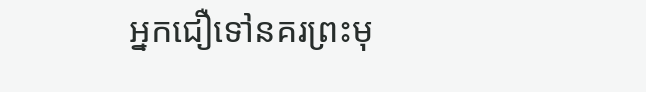អ្នកជឿទៅនគរព្រះមុ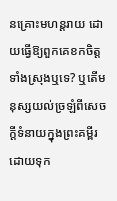នគ្រោះមហន្តរាយ ដោយធ្វើឱ្យពួកគេខកចិត្តទាំងស្រុងឬទេ? ឬតើមនុស្សយល់ច្រឡំពីសេចក្ដីទំនាយក្នុងព្រះគម្ពីរ ដោយទុក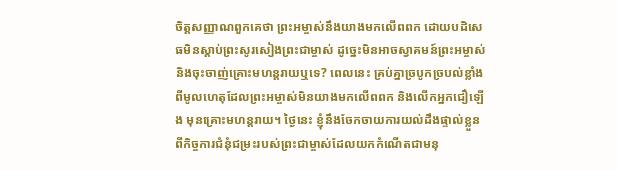ចិត្តសញ្ញាណពួកគេថា ព្រះអម្ចាស់នឹងយាងមកលើពពក ដោយបដិសេធមិនស្ដាប់ព្រះសូរសៀងព្រះជាម្ចាស់ ដូច្នេះមិនអាចស្វាគមន៍ព្រះអម្ចាស់ និងចុះចាញ់គ្រោះមហន្តរាយឬទេ? ពេលនេះ គ្រប់គ្នាច្របូកច្របល់ខ្លាំង ពីមូលហេតុដែលព្រះអម្ចាស់មិនយាងមកលើពពក និងលើកអ្នកជឿឡើង មុនគ្រោះមហន្តរាយ។ ថ្ងៃនេះ ខ្ញុំនឹងចែកចាយការយល់ដឹងផ្ទាល់ខ្លួន ពីកិច្ចការជំនុំជម្រះរបស់ព្រះជាម្ចាស់ដែលយកកំណើតជាមនុ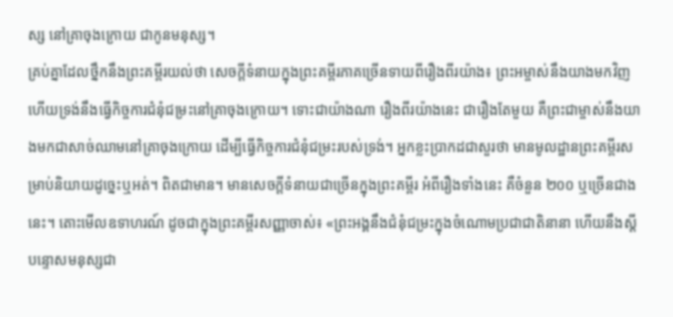ស្ស នៅគ្រាចុងក្រោយ ជាកូនមនុស្ស។
គ្រប់គ្នាដែលថ្នឹកនឹងព្រះគម្ពីរយល់ថា សេចក្ដីទំនាយក្នុងព្រះគម្ពីរភាគច្រើនទាយពីរឿងពីរយ៉ាង៖ ព្រះអម្ចាស់នឹងយាងមកវិញ ហើយទ្រង់នឹងធ្វើកិច្ចការជំនុំជម្រះនៅគ្រាចុងក្រោយ។ ទោះជាយ៉ាងណា រឿងពីរយ៉ាងនេះ ជារឿងតែមួយ គឺព្រះជាម្ចាស់នឹងយាងមកជាសាច់ឈាមនៅគ្រាចុងក្រោយ ដើម្បីធ្វើកិច្ចការជំនុំជម្រះរបស់ទ្រង់។ អ្នកខ្លះប្រាកដជាសួរថា មានមូលដ្ឋានព្រះគម្ពីរសម្រាប់និយាយដូច្នេះឬអត់។ ពិតជាមាន។ មានសេចក្ដីទំនាយជាច្រើនក្នុងព្រះគម្ពីរ អំពីរឿងទាំងនេះ គឺចំនួន ២០០ ឬច្រើនជាងនេះ។ តោះមើលឧទាហរណ៍ ដូចជាក្នុងព្រះគម្ពីរសញ្ញាចាស់៖ «ព្រះអង្គនឹងជំនុំជម្រះក្នុងចំណោមប្រជាជាតិនានា ហើយនឹងស្ដីបន្ទោសមនុស្សជា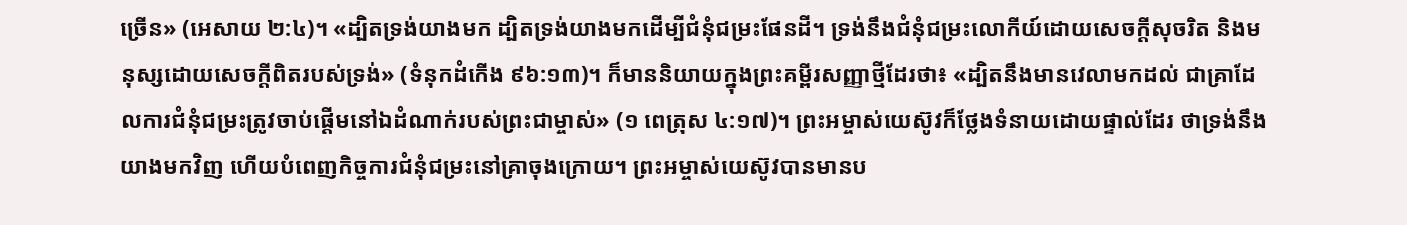ច្រើន» (អេសាយ ២:៤)។ «ដ្បិតទ្រង់យាងមក ដ្បិតទ្រង់យាងមកដើម្បីជំនុំជម្រះផែនដី។ ទ្រង់នឹងជំនុំជម្រះលោកីយ៍ដោយសេចក្តីសុចរិត និងមនុស្សដោយសេចក្តីពិតរបស់ទ្រង់» (ទំនុកដំកើង ៩៦:១៣)។ ក៏មាននិយាយក្នុងព្រះគម្ពីរសញ្ញាថ្មីដែរថា៖ «ដ្បិតនឹងមានវេលាមកដល់ ជាគ្រាដែលការជំនុំជម្រះត្រូវចាប់ផ្ដើមនៅឯដំណាក់របស់ព្រះជាម្ចាស់» (១ ពេត្រុស ៤:១៧)។ ព្រះអម្ចាស់យេស៊ូវក៏ថ្លែងទំនាយដោយផ្ទាល់ដែរ ថាទ្រង់នឹងយាងមកវិញ ហើយបំពេញកិច្ចការជំនុំជម្រះនៅគ្រាចុងក្រោយ។ ព្រះអម្ចាស់យេស៊ូវបានមានប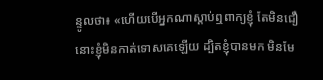ន្ទូលថា៖ «ហើយបើអ្នកណាស្ដាប់ឮពាក្យខ្ញុំ តែមិនជឿ នោះខ្ញុំមិនកាត់ទោសគេឡើយ ដ្បិតខ្ញុំបានមក មិនមែ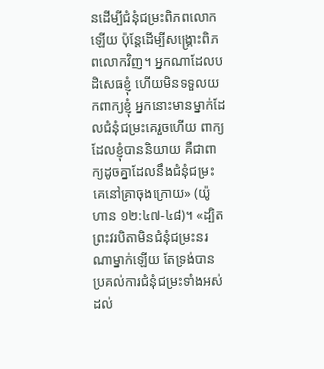នដើម្បីជំនុំជម្រះពិភពលោកឡើយ ប៉ុន្តែដើម្បីសង្រ្គោះពិភពលោកវិញ។ អ្នកណាដែលបដិសេធខ្ញុំ ហើយមិនទទួលយកពាក្យខ្ញុំ អ្នកនោះមានម្នាក់ដែលជំនុំជម្រះគេរួចហើយ ពាក្យដែលខ្ញុំបាននិយាយ គឺជាពាក្យដូចគ្នាដែលនឹងជំនុំជម្រះគេនៅគ្រាចុងក្រោយ» (យ៉ូហាន ១២:៤៧-៤៨)។ «ដ្បិតព្រះវរបិតាមិនជំនុំជម្រះនរណាម្នាក់ឡើយ តែទ្រង់បានប្រគល់ការជំនុំជម្រះទាំងអស់ដល់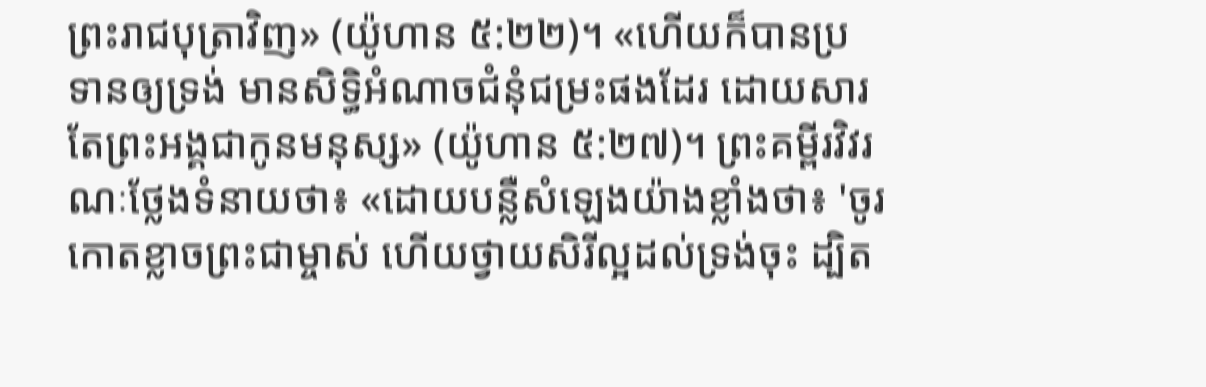ព្រះរាជបុត្រាវិញ» (យ៉ូហាន ៥:២២)។ «ហើយក៏បានប្រទានឲ្យទ្រង់ មានសិទ្ធិអំណាចជំនុំជម្រះផងដែរ ដោយសារតែព្រះអង្គជាកូនមនុស្ស» (យ៉ូហាន ៥:២៧)។ ព្រះគម្ពីរវិវរណៈថ្លែងទំនាយថា៖ «ដោយបន្លឺសំឡេងយ៉ាងខ្លាំងថា៖ 'ចូរកោតខ្លាចព្រះជាម្ចាស់ ហើយថ្វាយសិរីល្អដល់ទ្រង់ចុះ ដ្បិត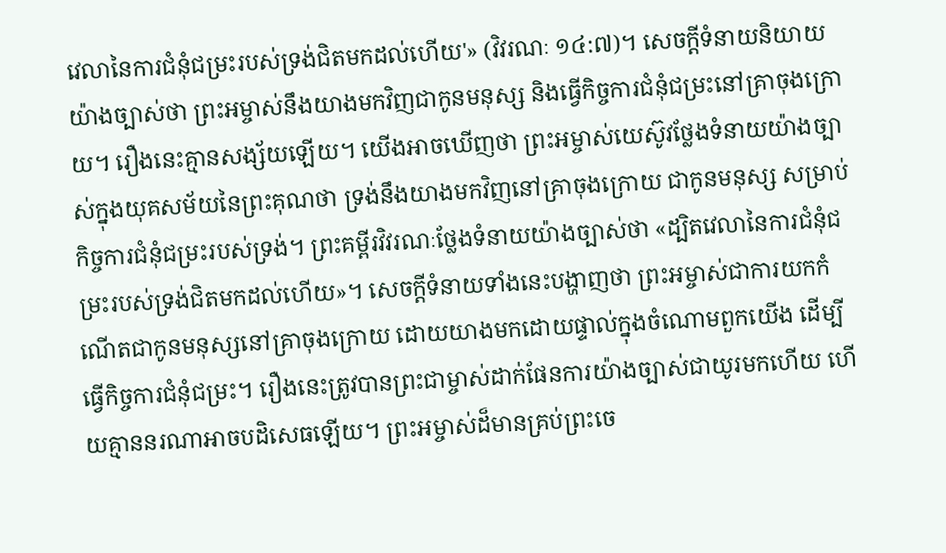វេលានៃការជំនុំជម្រះរបស់ទ្រង់ជិតមកដល់ហើយ'» (វិវរណៈ ១៤:៧)។ សេចក្ដីទំនាយនិយាយយ៉ាងច្បាស់ថា ព្រះអម្ចាស់នឹងយាងមកវិញជាកូនមនុស្ស និងធ្វើកិច្ចការជំនុំជម្រះនៅគ្រាចុងក្រោយ។ រឿងនេះគ្មានសង្ស័យឡើយ។ យើងអាចឃើញថា ព្រះអម្ចាស់យេស៊ូវថ្លែងទំនាយយ៉ាងច្បាស់ក្នុងយុគសម័យនៃព្រះគុណថា ទ្រង់នឹងយាងមកវិញនៅគ្រាចុងក្រោយ ជាកូនមនុស្ស សម្រាប់កិច្ចការជំនុំជម្រះរបស់ទ្រង់។ ព្រះគម្ពីរវិវរណៈថ្លែងទំនាយយ៉ាងច្បាស់ថា «ដ្បិតវេលានៃការជំនុំជម្រះរបស់ទ្រង់ជិតមកដល់ហើយ»។ សេចក្ដីទំនាយទាំងនេះបង្ហាញថា ព្រះអម្ចាស់ជាការយកកំណើតជាកូនមនុស្សនៅគ្រាចុងក្រោយ ដោយយាងមកដោយផ្ទាល់ក្នុងចំណោមពួកយើង ដើម្បីធ្វើកិច្ចការជំនុំជម្រះ។ រឿងនេះត្រូវបានព្រះជាម្ចាស់ដាក់ផែនការយ៉ាងច្បាស់ជាយូរមកហើយ ហើយគ្មាននរណាអាចបដិសេធឡើយ។ ព្រះអម្ចាស់ដ៏មានគ្រប់ព្រះចេ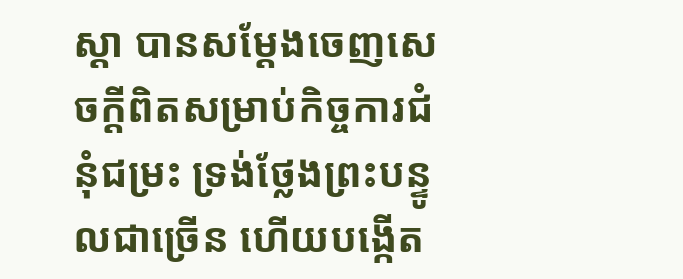ស្ដា បានសម្ដែងចេញសេចក្ដីពិតសម្រាប់កិច្ចការជំនុំជម្រះ ទ្រង់ថ្លែងព្រះបន្ទូលជាច្រើន ហើយបងើ្កត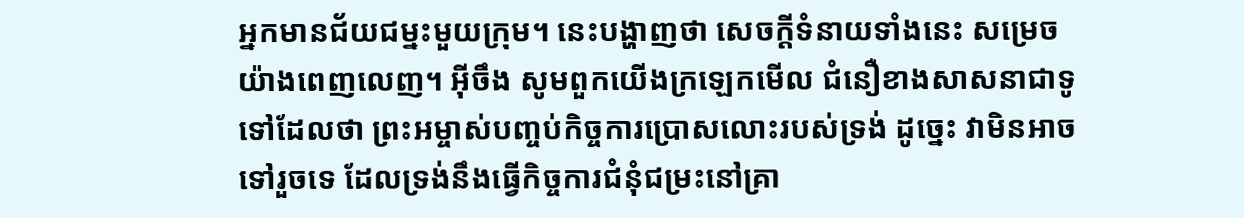អ្នកមានជ័យជម្នះមួយក្រុម។ នេះបង្ហាញថា សេចក្ដីទំនាយទាំងនេះ សម្រេចយ៉ាងពេញលេញ។ អ៊ីចឹង សូមពួកយើងក្រឡេកមើល ជំនឿខាងសាសនាជាទូទៅដែលថា ព្រះអម្ចាស់បញ្ចប់កិច្ចការប្រោសលោះរបស់ទ្រង់ ដូច្នេះ វាមិនអាចទៅរួចទេ ដែលទ្រង់នឹងធ្វើកិច្ចការជំនុំជម្រះនៅគ្រា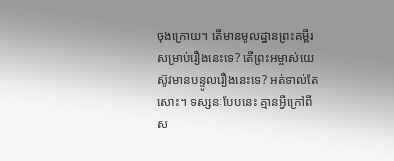ចុងក្រោយ។ តើមានមូលដ្ឋានព្រះគម្ពីរសម្រាប់រឿងនេះទេ? តើព្រះអម្ចាស់យេស៊ូវមានបន្ទូលរឿងនេះទេ? អត់ទាល់តែសោះ។ ទស្សនៈបែបនេះ គ្មានអ្វីក្រៅពីស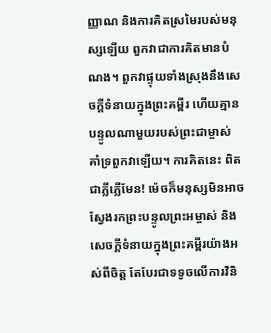ញ្ញាណ និងការគិតស្រមៃរបស់មនុស្សឡើយ ពួកវាជាការគិតមានបំណង។ ពួកវាផ្ទុយទាំងស្រុងនឹងសេចក្ដីទំនាយក្នុងព្រះគម្ពីរ ហើយគ្មានបន្ទូលណាមួយរបស់ព្រះជាម្ចាស់ គាំទ្រពួកវាឡើយ។ ការគិតនេះ ពិតជាភ្លីភ្លើមែន! ម៉េចក៏មនុស្សមិនអាចស្វែងរកព្រះបន្ទូលព្រះអម្ចាស់ និងសេចក្ដីទំនាយក្នុងព្រះគម្ពីរយ៉ាងអស់ពីចិត្ត តែបែរជាទទូចលើការវិនិ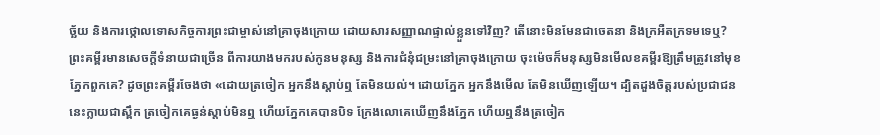ច្ឆ័យ និងការថ្កោលទោសកិច្ចការព្រះជាម្ចាស់នៅគ្រាចុងក្រោយ ដោយសារសញ្ញាណផ្ទាល់ខ្លួនទៅវិញ? តើនោះមិនមែនជាចេតនា និងក្រអឺតក្រទមទេឬ? ព្រះគម្ពីរមានសេចក្ដីទំនាយជាច្រើន ពីការយាងមករបស់កូនមនុស្ស និងការជំនុំជម្រះនៅគ្រាចុងក្រោយ ចុះម៉េចក៏មនុស្សមិនមើលខគម្ពីរឱ្យត្រឹមត្រូវនៅមុខភ្នែកពួកគេ? ដូចព្រះគម្ពីរចែងថា «ដោយត្រចៀក អ្នកនឹងស្ដាប់ឮ តែមិនយល់។ ដោយភ្នែក អ្នកនឹងមើល តែមិនឃើញឡើយ។ ដ្បិតដួងចិត្តរបស់ប្រជាជននេះក្លាយជាស្ពឹក ត្រចៀកគេធ្ងន់ស្ដាប់មិនឮ ហើយភ្នែកគេបានបិទ ក្រែងលោគេឃើញនឹងភ្នែក ហើយឮនឹងត្រចៀក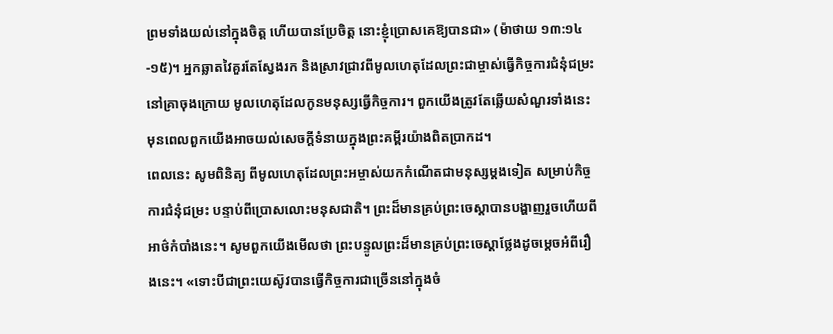ព្រមទាំងយល់នៅក្នុងចិត្ត ហើយបានប្រែចិត្ត នោះខ្ញុំប្រោសគេឱ្យបានជា» (ម៉ាថាយ ១៣:១៤-១៥)។ អ្នកឆ្លាតវៃគួរតែស្វែងរក និងស្រាវជ្រាវពីមូលហេតុដែលព្រះជាម្ចាស់ធ្វើកិច្ចការជំនុំជម្រះនៅគ្រាចុងក្រោយ មូលហេតុដែលកូនមនុស្សធ្វើកិច្ចការ។ ពួកយើងត្រូវតែឆ្លើយសំណួរទាំងនេះ មុនពេលពួកយើងអាចយល់សេចក្ដីទំនាយក្នុងព្រះគម្ពីរយ៉ាងពិតប្រាកដ។
ពេលនេះ សូមពិនិត្យ ពីមូលហេតុដែលព្រះអម្ចាស់យកកំណើតជាមនុស្សម្ដងទៀត សម្រាប់កិច្ចការជំនុំជម្រះ បន្ទាប់ពីប្រោសលោះមនុសជាតិ។ ព្រះដ៏មានគ្រប់ព្រះចេស្ដាបានបង្ហាញរួចហើយពីអាថ៌កំបាំងនេះ។ សូមពួកយើងមើលថា ព្រះបន្ទូលព្រះដ៏មានគ្រប់ព្រះចេស្ដាថ្លែងដូចម្ដេចអំពីរឿងនេះ។ «ទោះបីជាព្រះយេស៊ូវបានធ្វើកិច្ចការជាច្រើននៅក្នុងចំ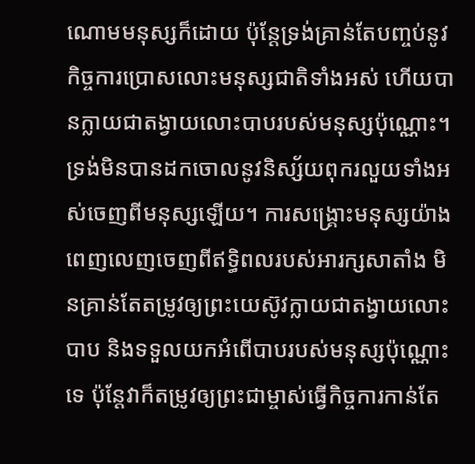ណោមមនុស្សក៏ដោយ ប៉ុន្តែទ្រង់គ្រាន់តែបញ្ចប់នូវកិច្ចការប្រោសលោះមនុស្សជាតិទាំងអស់ ហើយបានក្លាយជាតង្វាយលោះបាបរបស់មនុស្សប៉ុណ្ណោះ។ ទ្រង់មិនបានដកចោលនូវនិស្ស័យពុករលួយទាំងអស់ចេញពីមនុស្សឡើយ។ ការសង្រ្គោះមនុស្សយ៉ាងពេញលេញចេញពីឥទ្ធិពលរបស់អារក្សសាតាំង មិនគ្រាន់តែតម្រូវឲ្យព្រះយេស៊ូវក្លាយជាតង្វាយលោះបាប និងទទួលយកអំពើបាបរបស់មនុស្សប៉ុណ្ណោះទេ ប៉ុន្តែវាក៏តម្រូវឲ្យព្រះជាម្ចាស់ធ្វើកិច្ចការកាន់តែ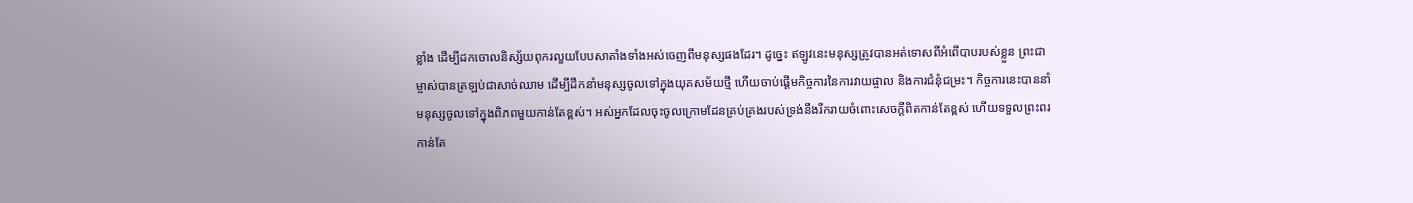ខ្លាំង ដើម្បីដកចោលនិស្ស័យពុករលួយបែបសាតាំងទាំងអស់ចេញពីមនុស្សផងដែរ។ ដូច្នេះ ឥឡូវនេះមនុស្សត្រូវបានអត់ទោសពីអំពើបាបរបស់ខ្លួន ព្រះជាម្ចាស់បានត្រឡប់ជាសាច់ឈាម ដើម្បីដឹកនាំមនុស្សចូលទៅក្នុងយុគសម័យថ្មី ហើយចាប់ផ្ដើមកិច្ចការនៃការវាយផ្ចាល និងការជំនុំជម្រះ។ កិច្ចការនេះបាននាំមនុស្សចូលទៅក្នុងពិភពមួយកាន់តែខ្ពស់។ អស់អ្នកដែលចុះចូលក្រោមដែនគ្រប់គ្រងរបស់ទ្រង់នឹងរីករាយចំពោះសេចក្តីពិតកាន់តែខ្ពស់ ហើយទទួលព្រះពរកាន់តែ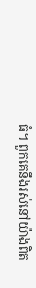ធំ។ ពួកគេនឹងរស់នៅយ៉ាងពិត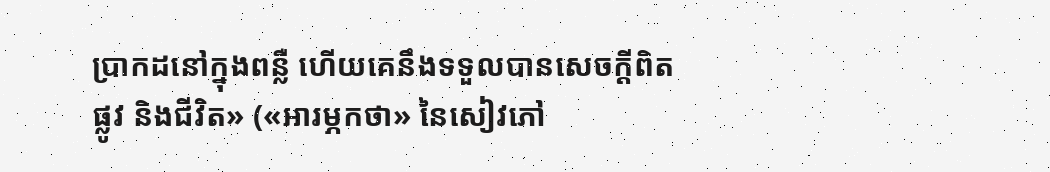ប្រាកដនៅក្នុងពន្លឺ ហើយគេនឹងទទួលបានសេចក្តីពិត ផ្លូវ និងជីវិត» («អារម្ភកថា» នៃសៀវភៅ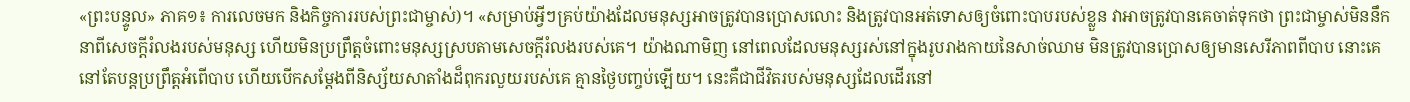«ព្រះបន្ទូល» ភាគ១៖ ការលេចមក និងកិច្ចការរបស់ព្រះជាម្ចាស់)។ «សម្រាប់អ្វីៗគ្រប់យ៉ាងដែលមនុស្សអាចត្រូវបានប្រោសលោះ និងត្រូវបានអត់ទោសឲ្យចំពោះបាបរបស់ខ្លួន វាអាចត្រូវបានគេចាត់ទុកថា ព្រះជាម្ចាស់មិននឹកនាពីសេចក្តីរំលងរបស់មនុស្ស ហើយមិនប្រព្រឹត្តចំពោះមនុស្សស្របតាមសេចក្តីរំលងរបស់គេ។ យ៉ាងណាមិញ នៅពេលដែលមនុស្សរស់នៅក្នុងរូបរាងកាយនៃសាច់ឈាម មិនត្រូវបានប្រោសឲ្យមានសេរីភាពពីបាប នោះគេនៅតែបន្តប្រព្រឹត្តអំពើបាប ហើយបើកសម្ដែងពីនិស្ស័យសាតាំងដ៏ពុករលួយរបស់គេ គ្មានថ្ងៃបញ្ចប់ឡើយ។ នេះគឺជាជីវិតរបស់មនុស្សដែលដើរនៅ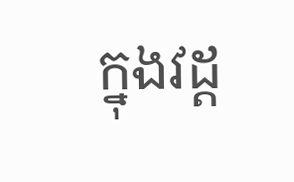ក្នុងវដ្ដ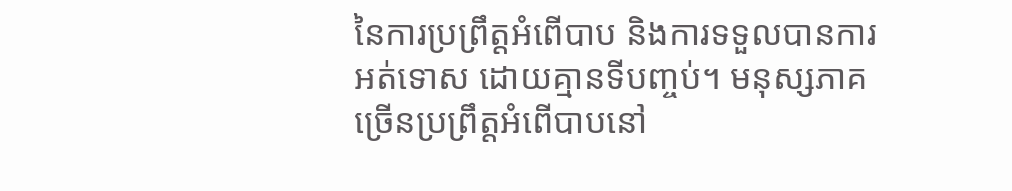នៃការប្រព្រឹត្តអំពើបាប និងការទទួលបានការអត់ទោស ដោយគ្មានទីបញ្ចប់។ មនុស្សភាគច្រើនប្រព្រឹត្តអំពើបាបនៅ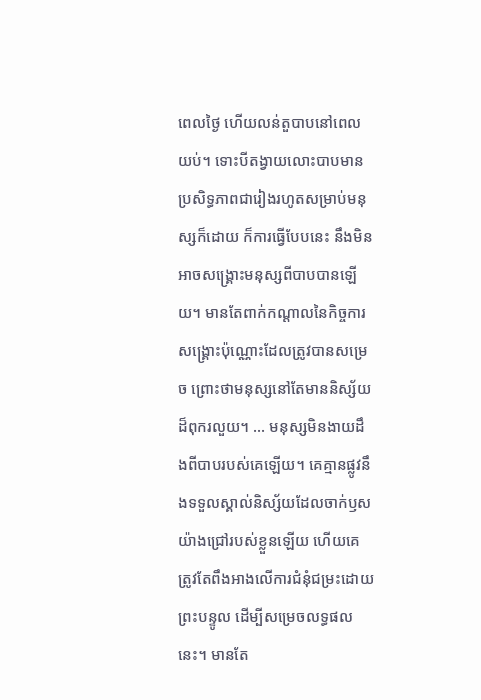ពេលថ្ងៃ ហើយលន់តួបាបនៅពេលយប់។ ទោះបីតង្វាយលោះបាបមានប្រសិទ្ធភាពជារៀងរហូតសម្រាប់មនុស្សក៏ដោយ ក៏ការធ្វើបែបនេះ នឹងមិនអាចសង្រ្គោះមនុស្សពីបាបបានឡើយ។ មានតែពាក់កណ្ដាលនៃកិច្ចការសង្រ្គោះប៉ុណ្ណោះដែលត្រូវបានសម្រេច ព្រោះថាមនុស្សនៅតែមាននិស្ស័យដ៏ពុករលួយ។ ... មនុស្សមិនងាយដឹងពីបាបរបស់គេឡើយ។ គេគ្មានផ្លូវនឹងទទួលស្គាល់និស្ស័យដែលចាក់ឫសយ៉ាងជ្រៅរបស់ខ្លួនឡើយ ហើយគេត្រូវតែពឹងអាងលើការជំនុំជម្រះដោយព្រះបន្ទូល ដើម្បីសម្រេចលទ្ធផលនេះ។ មានតែ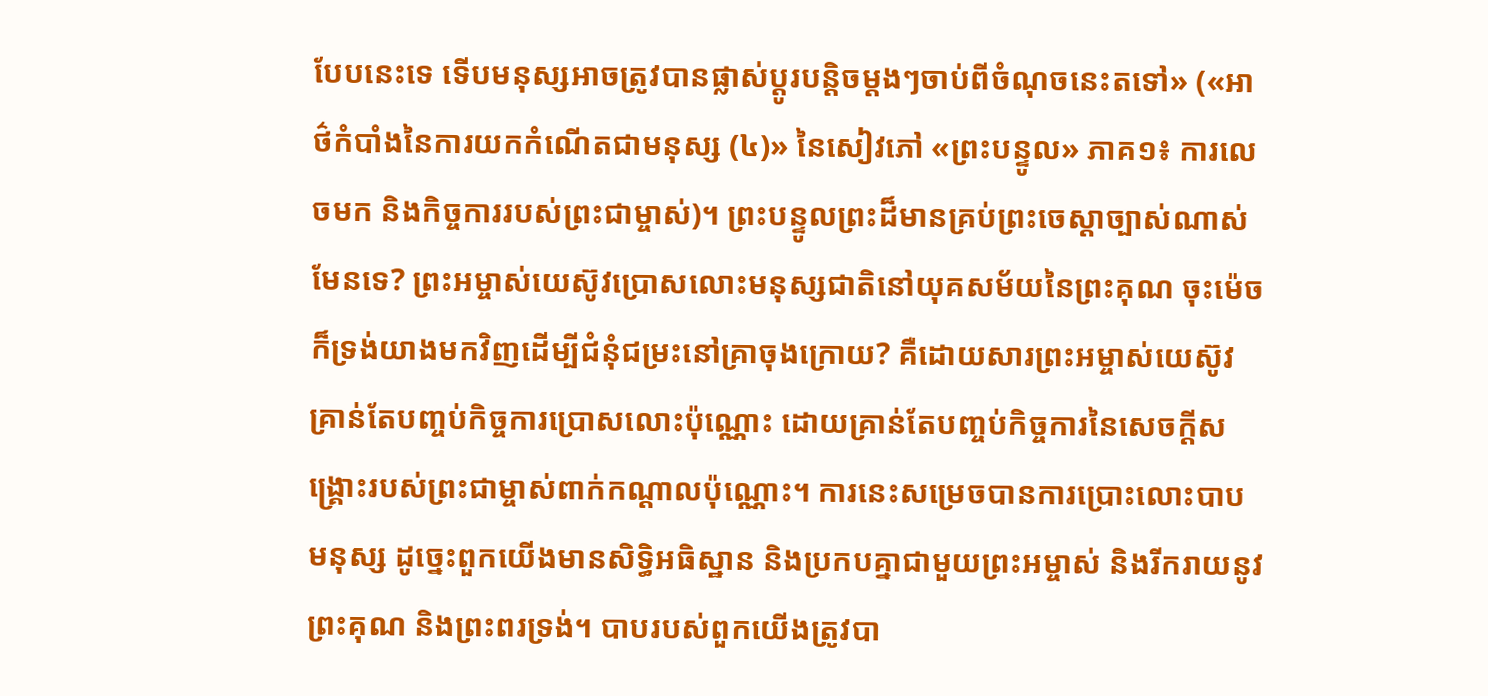បែបនេះទេ ទើបមនុស្សអាចត្រូវបានផ្លាស់ប្ដូរបន្ដិចម្ដងៗចាប់ពីចំណុចនេះតទៅ» («អាថ៌កំបាំងនៃការយកកំណើតជាមនុស្ស (៤)» នៃសៀវភៅ «ព្រះបន្ទូល» ភាគ១៖ ការលេចមក និងកិច្ចការរបស់ព្រះជាម្ចាស់)។ ព្រះបន្ទូលព្រះដ៏មានគ្រប់ព្រះចេស្ដាច្បាស់ណាស់ មែនទេ? ព្រះអម្ចាស់យេស៊ូវប្រោសលោះមនុស្សជាតិនៅយុគសម័យនៃព្រះគុណ ចុះម៉េចក៏ទ្រង់យាងមកវិញដើម្បីជំនុំជម្រះនៅគ្រាចុងក្រោយ? គឺដោយសារព្រះអម្ចាស់យេស៊ូវគ្រាន់តែបញ្ចប់កិច្ចការប្រោសលោះប៉ុណ្ណោះ ដោយគ្រាន់តែបញ្ចប់កិច្ចការនៃសេចក្ដីសង្គ្រោះរបស់ព្រះជាម្ចាស់ពាក់កណ្ដាលប៉ុណ្ណោះ។ ការនេះសម្រេចបានការប្រោះលោះបាបមនុស្ស ដូច្នេះពួកយើងមានសិទ្ធិអធិស្ឋាន និងប្រកបគ្នាជាមួយព្រះអម្ចាស់ និងរីករាយនូវព្រះគុណ និងព្រះពរទ្រង់។ បាបរបស់ពួកយើងត្រូវបា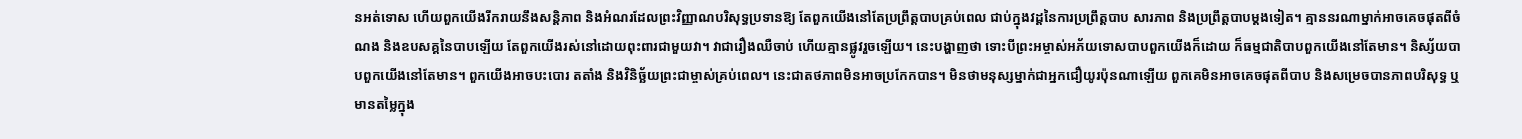នអត់ទោស ហើយពួកយើងរីករាយនឹងសន្តិភាព និងអំណរដែលព្រះវិញ្ញាណបរិសុទ្ធប្រទានឱ្យ តែពួកយើងនៅតែប្រព្រឹត្តបាបគ្រប់ពេល ជាប់ក្នុងវដ្ដនៃការប្រព្រឹត្តបាប សារភាព និងប្រព្រឹត្តបាបម្ដងទៀត។ គ្មាននរណាម្នាក់អាចគេចផុតពីចំណង និងឧបសគ្គនៃបាបឡើយ តែពួកយើងរស់នៅដោយពុះពារជាមួយវា។ វាជារឿងឈឺចាប់ ហើយគ្មានផ្លូវរួចឡើយ។ នេះបង្ហាញថា ទោះបីព្រះអម្ចាស់អភ័យទោសបាបពួកយើងក៏ដោយ ក៏ធម្មជាតិបាបពួកយើងនៅតែមាន។ និស្ស័យបាបពួកយើងនៅតែមាន។ ពួកយើងអាចបះបោរ តតាំង និងវិនិច្ឆ័យព្រះជាម្ចាស់គ្រប់ពេល។ នេះជាតថភាពមិនអាចប្រកែកបាន។ មិនថាមនុស្សម្នាក់ជាអ្នកជឿយូរប៉ុនណាឡើយ ពួកគេមិនអាចគេចផុតពីបាប និងសម្រេចបានភាពបរិសុទ្ធ ឬមានតម្លៃក្នុង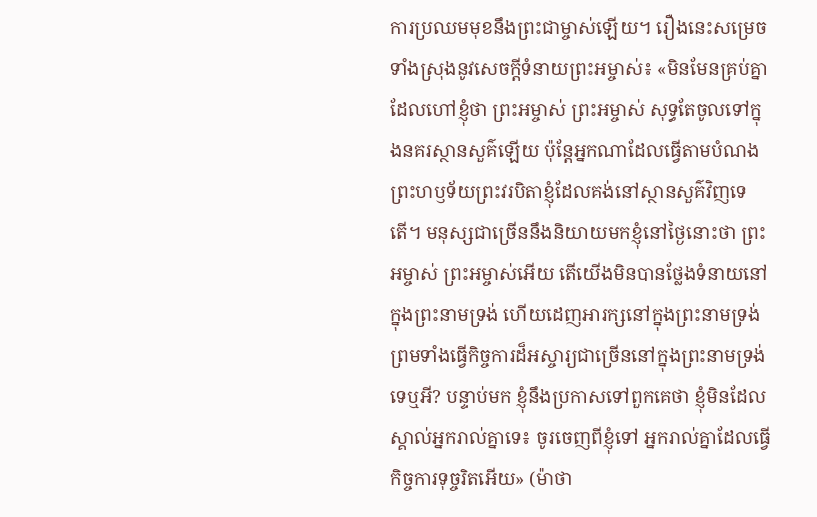ការប្រឈមមុខនឹងព្រះជាម្ចាស់ឡើយ។ រឿងនេះសម្រេចទាំងស្រុងនូវសេចក្ដីទំនាយព្រះអម្ចាស់៖ «មិនមែនគ្រប់គ្នាដែលហៅខ្ញុំថា ព្រះអម្ចាស់ ព្រះអម្ចាស់ សុទ្ធតែចូលទៅក្នុងនគរស្ថានសួគ៌ឡើយ ប៉ុន្តែអ្នកណាដែលធ្វើតាមបំណងព្រះហឫទ័យព្រះវរបិតាខ្ញុំដែលគង់នៅស្ថានសួគ៌វិញទេតើ។ មនុស្សជាច្រើននឹងនិយាយមកខ្ញុំនៅថ្ងៃនោះថា ព្រះអម្ចាស់ ព្រះអម្ចាស់អើយ តើយើងមិនបានថ្លែងទំនាយនៅក្នុងព្រះនាមទ្រង់ ហើយដេញអារក្សនៅក្នុងព្រះនាមទ្រង់ ព្រមទាំងធ្វើកិច្ចការដ៏អស្ចារ្យជាច្រើននៅក្នុងព្រះនាមទ្រង់ទេឬអី? បន្ទាប់មក ខ្ញុំនឹងប្រកាសទៅពួកគេថា ខ្ញុំមិនដែលស្គាល់អ្នករាល់គ្នាទេ៖ ចូរចេញពីខ្ញុំទៅ អ្នករាល់គ្នាដែលធ្វើកិច្ចការទុច្ចរិតអើយ» (ម៉ាថា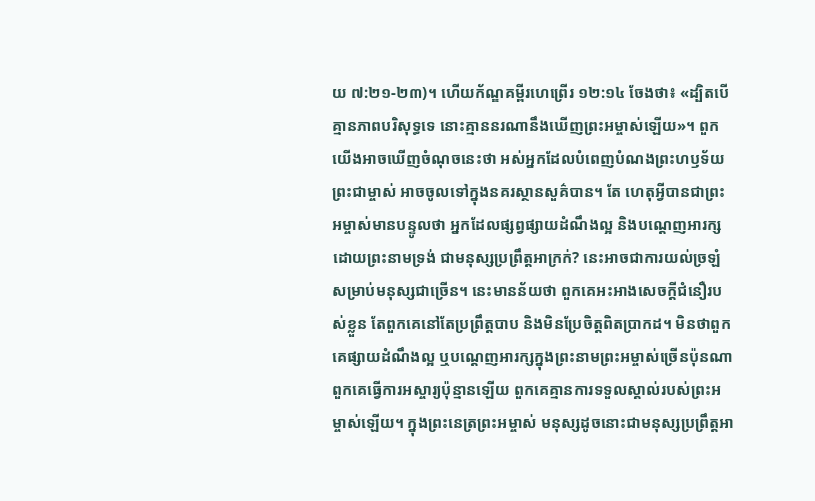យ ៧:២១-២៣)។ ហើយក័ណ្ឌគម្ពីរហេព្រើរ ១២:១៤ ចែងថា៖ «ដ្បិតបើគ្មានភាពបរិសុទ្ធទេ នោះគ្មាននរណានឹងឃើញព្រះអម្ចាស់ឡើយ»។ ពួកយើងអាចឃើញចំណុចនេះថា អស់អ្នកដែលបំពេញបំណងព្រះហឫទ័យព្រះជាម្ចាស់ អាចចូលទៅក្នុងនគរស្ថានសួគ៌បាន។ តែ ហេតុអ្វីបានជាព្រះអម្ចាស់មានបន្ទូលថា អ្នកដែលផ្សព្វផ្សាយដំណឹងល្អ និងបណ្ដេញអារក្សដោយព្រះនាមទ្រង់ ជាមនុស្សប្រព្រឹត្តអាក្រក់? នេះអាចជាការយល់ច្រឡំសម្រាប់មនុស្សជាច្រើន។ នេះមានន័យថា ពួកគេអះអាងសេចក្ដីជំនឿរបស់ខ្លួន តែពួកគេនៅតែប្រព្រឹត្តបាប និងមិនប្រែចិត្តពិតប្រាកដ។ មិនថាពួកគេផ្សាយដំណឹងល្អ ឬបណ្ដេញអារក្សក្នុងព្រះនាមព្រះអម្ចាស់ច្រើនប៉ុនណា ពួកគេធ្វើការអស្ចារ្យប៉ុន្មានឡើយ ពួកគេគ្មានការទទួលស្គាល់របស់ព្រះអម្ចាស់ឡើយ។ ក្នុងព្រះនេត្រព្រះអម្ចាស់ មនុស្សដូចនោះជាមនុស្សប្រព្រឹត្តអា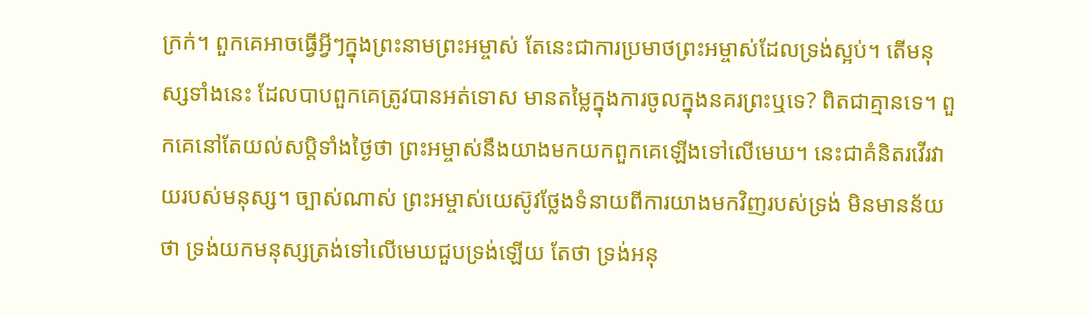ក្រក់។ ពួកគេអាចធ្វើអ្វីៗក្នុងព្រះនាមព្រះអម្ចាស់ តែនេះជាការប្រមាថព្រះអម្ចាស់ដែលទ្រង់ស្អប់។ តើមនុស្សទាំងនេះ ដែលបាបពួកគេត្រូវបានអត់ទោស មានតម្លៃក្នុងការចូលក្នុងនគរព្រះឬទេ? ពិតជាគ្មានទេ។ ពួកគេនៅតែយល់សប្ដិទាំងថ្ងៃថា ព្រះអម្ចាស់នឹងយាងមកយកពួកគេឡើងទៅលើមេឃ។ នេះជាគំនិតរវើរវាយរបស់មនុស្ស។ ច្បាស់ណាស់ ព្រះអម្ចាស់យេស៊ូវថ្លែងទំនាយពីការយាងមកវិញរបស់ទ្រង់ មិនមានន័យថា ទ្រង់យកមនុស្សត្រង់ទៅលើមេឃជួបទ្រង់ឡើយ តែថា ទ្រង់អនុ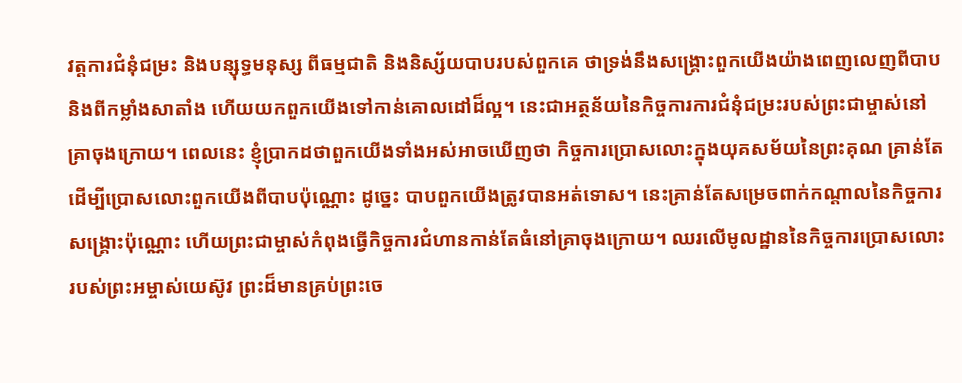វត្តការជំនុំជម្រះ និងបន្សុទ្ធមនុស្ស ពីធម្មជាតិ និងនិស្ស័យបាបរបស់ពួកគេ ថាទ្រង់នឹងសង្គ្រោះពួកយើងយ៉ាងពេញលេញពីបាប និងពីកម្លាំងសាតាំង ហើយយកពួកយើងទៅកាន់គោលដៅដ៏ល្អ។ នេះជាអត្ថន័យនៃកិច្ចការការជំនុំជម្រះរបស់ព្រះជាម្ចាស់នៅគ្រាចុងក្រោយ។ ពេលនេះ ខ្ញុំប្រាកដថាពួកយើងទាំងអស់អាចឃើញថា កិច្ចការប្រោសលោះក្នុងយុគសម័យនៃព្រះគុណ គ្រាន់តែដើម្បីប្រោសលោះពួកយើងពីបាបប៉ុណ្ណោះ ដូច្នេះ បាបពួកយើងត្រូវបានអត់ទោស។ នេះគ្រាន់តែសម្រេចពាក់កណ្ដាលនៃកិច្ចការសង្គ្រោះប៉ុណ្ណោះ ហើយព្រះជាម្ចាស់កំពុងធ្វើកិច្ចការជំហានកាន់តែធំនៅគ្រាចុងក្រោយ។ ឈរលើមូលដ្ឋាននៃកិច្ចការប្រោសលោះរបស់ព្រះអម្ចាស់យេស៊ូវ ព្រះដ៏មានគ្រប់ព្រះចេ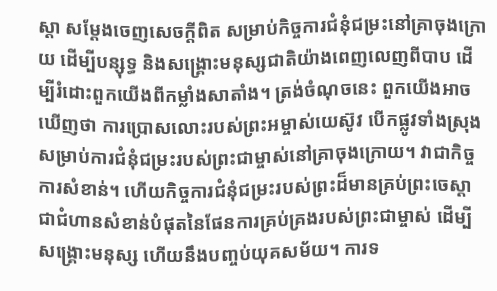ស្ដា សម្ដែងចេញសេចក្ដីពិត សម្រាប់កិច្ចការជំនុំជម្រះនៅគ្រាចុងក្រោយ ដើម្បីបន្សុទ្ធ និងសង្គ្រោះមនុស្សជាតិយ៉ាងពេញលេញពីបាប ដើម្បីរំដោះពួកយើងពីកម្លាំងសាតាំង។ ត្រង់ចំណុចនេះ ពួកយើងអាចឃើញថា ការប្រោសលោះរបស់ព្រះអម្ចាស់យេស៊ូវ បើកផ្លូវទាំងស្រុងសម្រាប់ការជំនុំជម្រះរបស់ព្រះជាម្ចាស់នៅគ្រាចុងក្រោយ។ វាជាកិច្ចការសំខាន់។ ហើយកិច្ចការជំនុំជម្រះរបស់ព្រះដ៏មានគ្រប់ព្រះចេស្ដា ជាជំហានសំខាន់បំផុតនៃផែនការគ្រប់គ្រងរបស់ព្រះជាម្ចាស់ ដើម្បីសង្គ្រោះមនុស្ស ហើយនឹងបញ្ចប់យុគសម័យ។ ការទ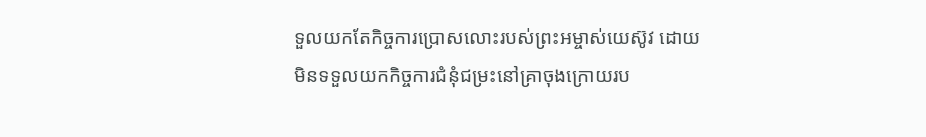ទួលយកតែកិច្ចការប្រោសលោះរបស់ព្រះអម្ចាស់យេស៊ូវ ដោយមិនទទួលយកកិច្ចការជំនុំជម្រះនៅគ្រាចុងក្រោយរប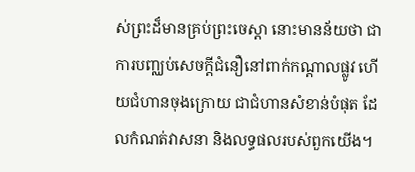ស់ព្រះដ៏មានគ្រប់ព្រះចេស្ដា នោះមានន័យថា ជាការបញ្ឈប់សេចក្ដីជំនឿនៅពាក់កណ្ដាលផ្លូវ ហើយជំហានចុងក្រោយ ជាជំហានសំខាន់បំផុត ដែលកំណត់វាសនា និងលទ្ធផលរបស់ពួកយើង។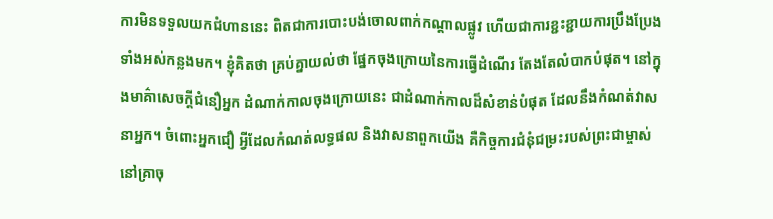ការមិនទទួលយកជំហាននេះ ពិតជាការបោះបង់ចោលពាក់កណ្ដាលផ្លូវ ហើយជាការខ្ជះខ្ជាយការប្រឹងប្រែងទាំងអស់កន្លងមក។ ខ្ញុំគិតថា គ្រប់គ្នាយល់ថា ផ្នែកចុងក្រោយនៃការធ្វើដំណើរ តែងតែលំបាកបំផុត។ នៅក្នុងមាគ៌ាសេចក្ដីជំនឿអ្នក ដំណាក់កាលចុងក្រោយនេះ ជាដំណាក់កាលដ៏សំខាន់បំផុត ដែលនឹងកំណត់វាសនាអ្នក។ ចំពោះអ្នកជឿ អ្វីដែលកំណត់លទ្ធផល និងវាសនាពួកយើង គឺកិច្ចការជំនុំជម្រះរបស់ព្រះជាម្ចាស់នៅគ្រាចុ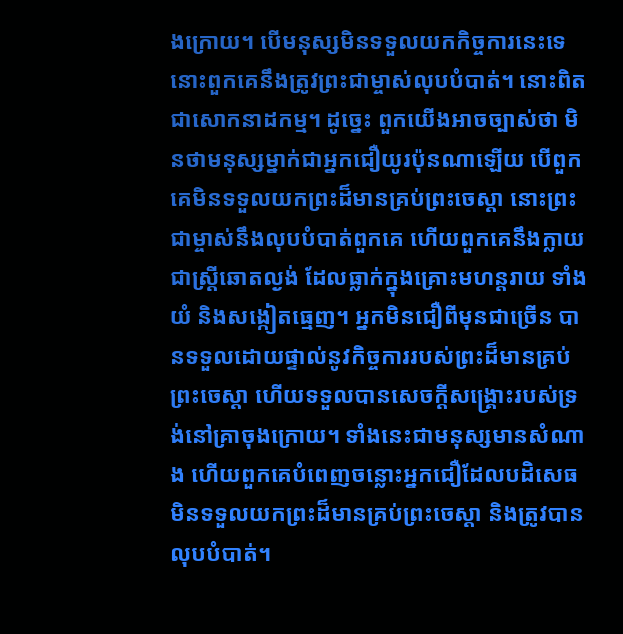ងក្រោយ។ បើមនុស្សមិនទទួលយកកិច្ចការនេះទេ នោះពួកគេនឹងត្រូវព្រះជាម្ចាស់លុបបំបាត់។ នោះពិតជាសោកនាដកម្ម។ ដូច្នេះ ពួកយើងអាចច្បាស់ថា មិនថាមនុស្សម្នាក់ជាអ្នកជឿយូរប៉ុនណាឡើយ បើពួកគេមិនទទួលយកព្រះដ៏មានគ្រប់ព្រះចេស្ដា នោះព្រះជាម្ចាស់នឹងលុបបំបាត់ពួកគេ ហើយពួកគេនឹងក្លាយជាស្ត្រីឆោតល្ងង់ ដែលធ្លាក់ក្នុងគ្រោះមហន្តរាយ ទាំងយំ និងសង្កៀតធ្មេញ។ អ្នកមិនជឿពីមុនជាច្រើន បានទទួលដោយផ្ទាល់នូវកិច្ចការរបស់ព្រះដ៏មានគ្រប់ព្រះចេស្ដា ហើយទទួលបានសេចក្ដីសង្គ្រោះរបស់ទ្រង់នៅគ្រាចុងក្រោយ។ ទាំងនេះជាមនុស្សមានសំណាង ហើយពួកគេបំពេញចន្លោះអ្នកជឿដែលបដិសេធមិនទទួលយកព្រះដ៏មានគ្រប់ព្រះចេស្ដា និងត្រូវបានលុបបំបាត់។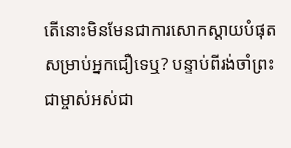តើនោះមិនមែនជាការសោកស្ដាយបំផុតសម្រាប់អ្នកជឿទេឬ? បន្ទាប់ពីរង់ចាំព្រះជាម្ចាស់អស់ជា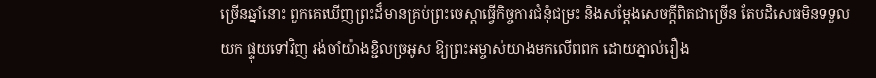ច្រើនឆ្នាំនោះ ពួកគេឃើញព្រះដ៏មានគ្រប់ព្រះចេស្ដាធ្វើកិច្ចការជំនុំជម្រះ និងសម្ដែងសេចក្ដីពិតជាច្រើន តែបដិសេធមិនទទួលយក ផ្ទុយទៅវិញ រង់ចាំយ៉ាងខ្ជិលច្រអូស ឱ្យព្រះអម្ចាស់យាងមកលើពពក ដោយភ្នាល់រឿង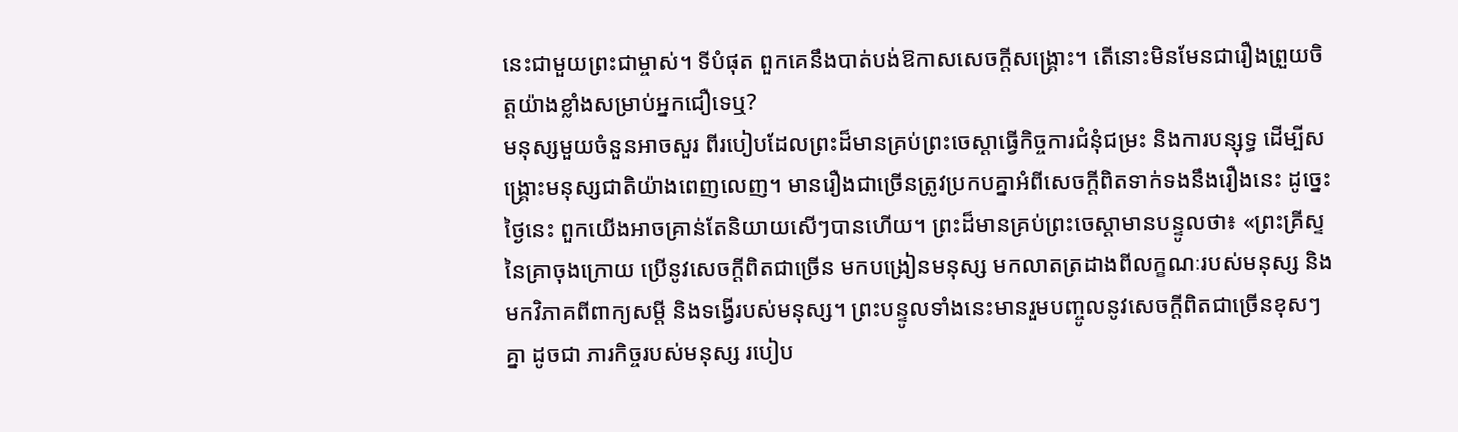នេះជាមួយព្រះជាម្ចាស់។ ទីបំផុត ពួកគេនឹងបាត់បង់ឱកាសសេចក្ដីសង្គ្រោះ។ តើនោះមិនមែនជារឿងព្រួយចិត្តយ៉ាងខ្លាំងសម្រាប់អ្នកជឿទេឬ?
មនុស្សមួយចំនួនអាចសួរ ពីរបៀបដែលព្រះដ៏មានគ្រប់ព្រះចេស្ដាធ្វើកិច្ចការជំនុំជម្រះ និងការបន្សុទ្ធ ដើម្បីសង្គ្រោះមនុស្សជាតិយ៉ាងពេញលេញ។ មានរឿងជាច្រើនត្រូវប្រកបគ្នាអំពីសេចក្ដីពិតទាក់ទងនឹងរឿងនេះ ដូច្នេះ ថ្ងៃនេះ ពួកយើងអាចគ្រាន់តែនិយាយសើៗបានហើយ។ ព្រះដ៏មានគ្រប់ព្រះចេស្ដាមានបន្ទូលថា៖ «ព្រះគ្រីស្ទនៃគ្រាចុងក្រោយ ប្រើនូវសេចក្ដីពិតជាច្រើន មកបង្រៀនមនុស្ស មកលាតត្រដាងពីលក្ខណៈរបស់មនុស្ស និងមកវិភាគពីពាក្យសម្ដី និងទង្វើរបស់មនុស្ស។ ព្រះបន្ទូលទាំងនេះមានរួមបញ្ចូលនូវសេចក្ដីពិតជាច្រើនខុសៗគ្នា ដូចជា ភារកិច្ចរបស់មនុស្ស របៀប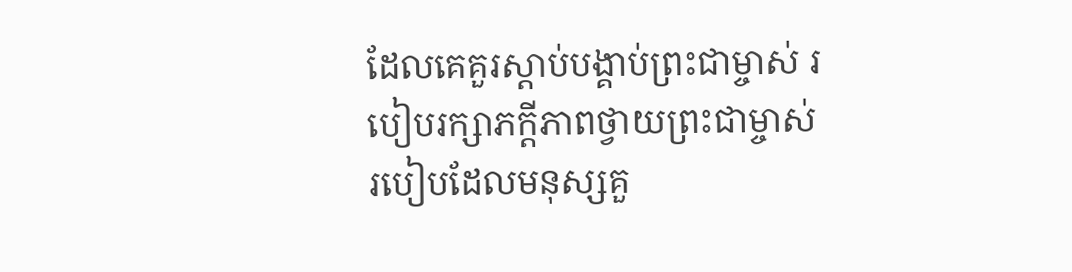ដែលគេគួរស្ដាប់បង្គាប់ព្រះជាម្ចាស់ របៀបរក្សាភក្ដីភាពថ្វាយព្រះជាម្ចាស់ របៀបដែលមនុស្សគួ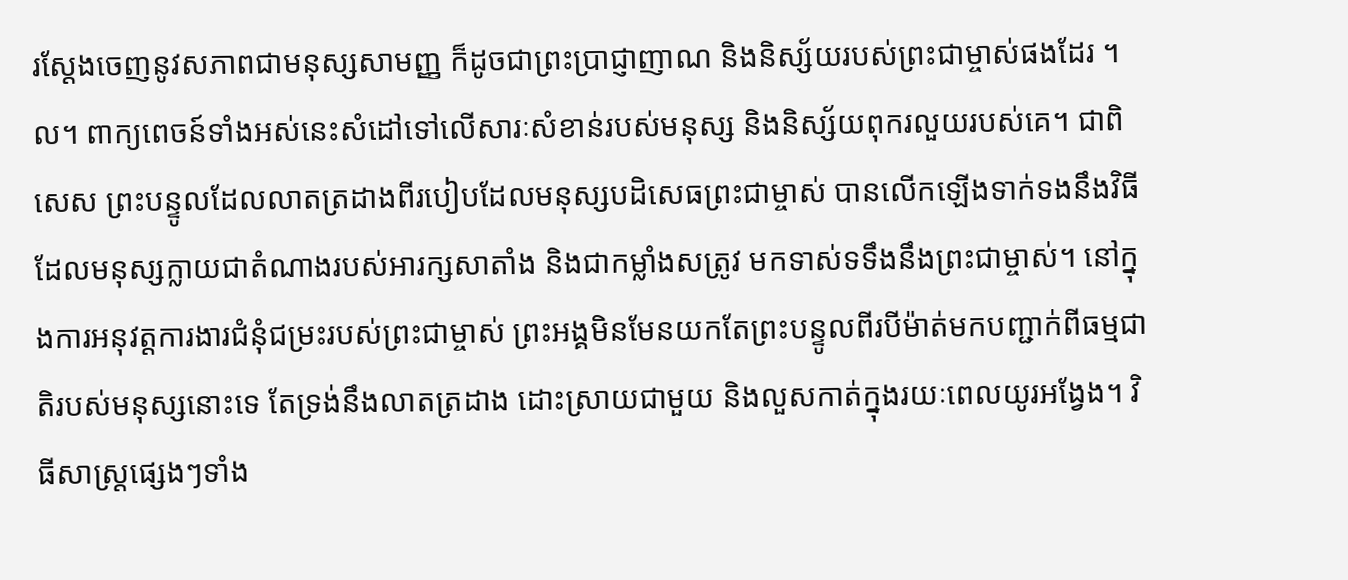រស្ដែងចេញនូវសភាពជាមនុស្សសាមញ្ញ ក៏ដូចជាព្រះប្រាជ្ញាញាណ និងនិស្ស័យរបស់ព្រះជាម្ចាស់ផងដែរ ។ល។ ពាក្យពេចន៍ទាំងអស់នេះសំដៅទៅលើសារៈសំខាន់របស់មនុស្ស និងនិស្ស័យពុករលួយរបស់គេ។ ជាពិសេស ព្រះបន្ទូលដែលលាតត្រដាងពីរបៀបដែលមនុស្សបដិសេធព្រះជាម្ចាស់ បានលើកឡើងទាក់ទងនឹងវិធីដែលមនុស្សក្លាយជាតំណាងរបស់អារក្សសាតាំង និងជាកម្លាំងសត្រូវ មកទាស់ទទឹងនឹងព្រះជាម្ចាស់។ នៅក្នុងការអនុវត្តការងារជំនុំជម្រះរបស់ព្រះជាម្ចាស់ ព្រះអង្គមិនមែនយកតែព្រះបន្ទូលពីរបីម៉ាត់មកបញ្ជាក់ពីធម្មជាតិរបស់មនុស្សនោះទេ តែទ្រង់នឹងលាតត្រដាង ដោះស្រាយជាមួយ និងលួសកាត់ក្នុងរយៈពេលយូរអង្វែង។ វិធីសាស្ដ្រផ្សេងៗទាំង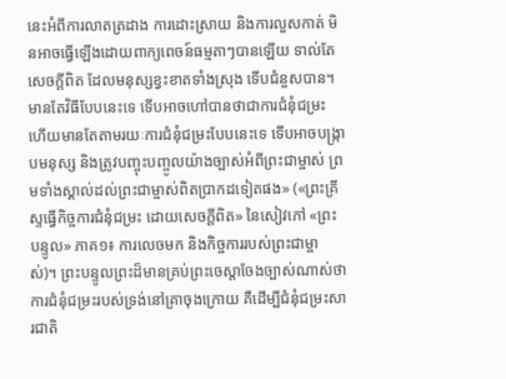នេះអំពីការលាតត្រដាង ការដោះស្រាយ និងការលួសកាត់ មិនអាចធ្វើឡើងដោយពាក្យពេចន៍ធម្មតាៗបានឡើយ ទាល់តែសេចក្ដីពិត ដែលមនុស្សខ្វះខាតទាំងស្រុង ទើបជំនួសបាន។ មានតែវិធីបែបនេះទេ ទើបអាចហៅបានថាជាការជំនុំជម្រះ ហើយមានតែតាមរយៈការជំនុំជម្រះបែបនេះទេ ទើបអាចបង្ក្រាបមនុស្ស និងត្រូវបញ្ចុះបញ្ចូលយ៉ាងច្បាស់អំពីព្រះជាម្ចាស់ ព្រមទាំងស្គាល់ដល់ព្រះជាម្ចាស់ពិតប្រាកដទៀតផង» («ព្រះគ្រីស្ទធ្វើកិច្ចការជំនុំជម្រះ ដោយសេចក្ដីពិត» នៃសៀវភៅ «ព្រះបន្ទូល» ភាគ១៖ ការលេចមក និងកិច្ចការរបស់ព្រះជាម្ចាស់)។ ព្រះបន្ទូលព្រះដ៏មានគ្រប់ព្រះចេស្ដាចែងច្បាស់ណាស់ថា ការជំនុំជម្រះរបស់ទ្រង់នៅគ្រាចុងក្រោយ គឺដើម្បីជំនុំជម្រះសារជាតិ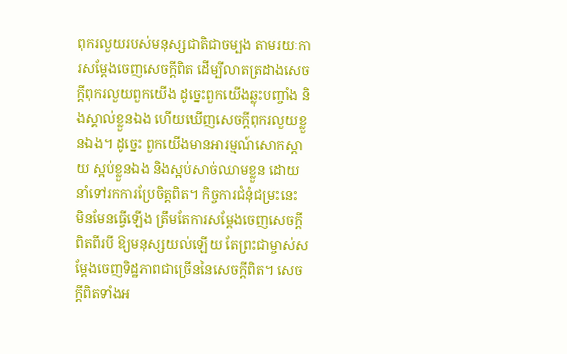ពុករលួយរបស់មនុស្សជាតិជាចម្បង តាមរយៈការសម្ដែងចេញសេចក្ដីពិត ដើម្បីលាតត្រដាងសេចក្ដីពុករលួយពួកយើង ដូច្នេះពួកយើងឆ្លុះបញ្ចាំង និងស្គាល់ខ្លួនឯង ហើយឃើញសេចក្ដីពុករលួយខ្លួនឯង។ ដូច្នេះ ពួកយើងមានអារម្មណ៍សោកស្ដាយ ស្អប់ខ្លួនឯង និងស្អប់សាច់ឈាមខ្លួន ដោយនាំទៅរកការប្រែចិត្តពិត។ កិច្ចការជំនុំជម្រះនេះ មិនមែនធ្វើឡើង ត្រឹមតែការសម្ដែងចេញសេចក្ដីពិតពីរបី ឱ្យមនុស្សយល់ឡើយ តែព្រះជាម្ចាស់សម្ដែងចេញទិដ្ឋភាពជាច្រើននៃសេចក្ដីពិត។ សេចក្ដីពិតទាំងអ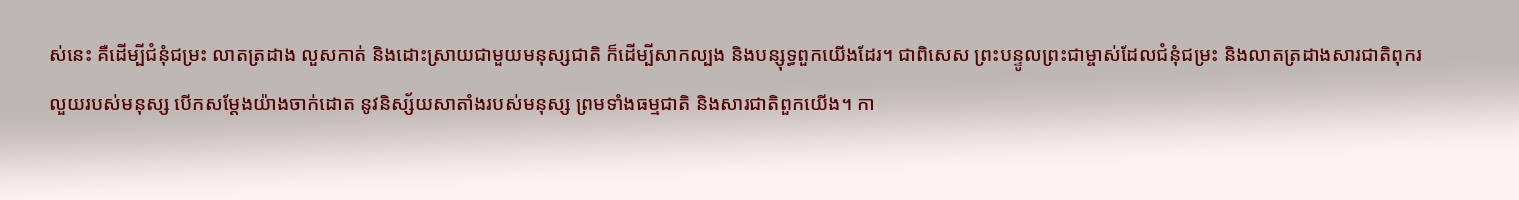ស់នេះ គឺដើម្បីជំនុំជម្រះ លាតត្រដាង លួសកាត់ និងដោះស្រាយជាមួយមនុស្សជាតិ ក៏ដើម្បីសាកល្បង និងបន្សុទ្ធពួកយើងដែរ។ ជាពិសេស ព្រះបន្ទូលព្រះជាម្ចាស់ដែលជំនុំជម្រះ និងលាតត្រដាងសារជាតិពុករលួយរបស់មនុស្ស បើកសម្ដែងយ៉ាងចាក់ដោត នូវនិស្ស័យសាតាំងរបស់មនុស្ស ព្រមទាំងធម្មជាតិ និងសារជាតិពួកយើង។ កា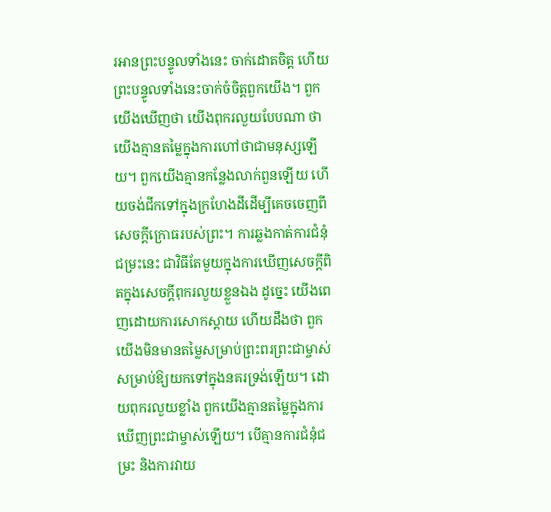រអានព្រះបន្ទូលទាំងនេះ ចាក់ដោតចិត្ត ហើយព្រះបន្ទូលទាំងនេះចាក់ចំចិត្តពួកយើង។ ពួកយើងឃើញថា យើងពុករលួយបែបណា ថាយើងគ្មានតម្លៃក្នុងការហៅថាជាមនុស្សឡើយ។ ពួកយើងគ្មានកន្លែងលាក់ពួនឡើយ ហើយចង់ជីកទៅក្នុងក្រហែងដីដើម្បីគេចចេញពីសេចក្ដីក្រោធរបស់ព្រះ។ ការឆ្លងកាត់ការជំនុំជម្រះនេះ ជាវិធីតែមួយក្នុងការឃើញសេចក្ដីពិតក្នុងសេចក្ដីពុករលួយខ្លួនឯង ដូច្នេះ យើងពេញដោយការសោកស្ដាយ ហើយដឹងថា ពួកយើងមិនមានតម្លៃសម្រាប់ព្រះពរព្រះជាម្ចាស់ សម្រាប់ឱ្យយកទៅក្នុងនគរទ្រង់ឡើយ។ ដោយពុករលួយខ្លាំង ពួកយើងគ្មានតម្លៃក្នុងការឃើញព្រះជាម្ចាស់ឡើយ។ បើគ្មានការជំនុំជម្រះ និងការវាយ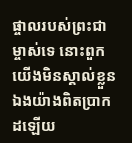ផ្ចាលរបស់ព្រះជាម្ចាស់ទេ នោះពួកយើងមិនស្គាល់ខ្លួនឯងយ៉ាងពិតប្រាកដឡើយ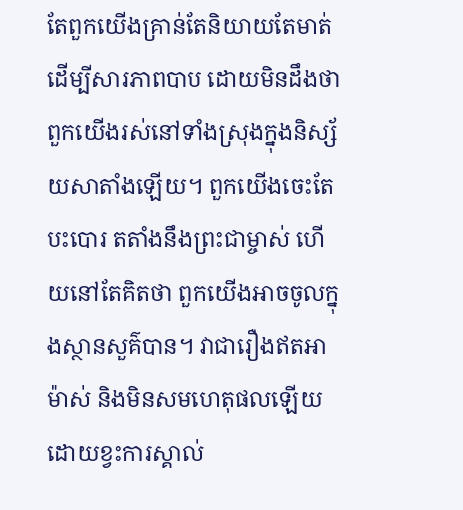តែពួកយើងគ្រាន់តែនិយាយតែមាត់ ដើម្បីសារភាពបាប ដោយមិនដឹងថាពួកយើងរស់នៅទាំងស្រុងក្នុងនិស្ស័យសាតាំងឡើយ។ ពួកយើងចេះតែបះបោរ តតាំងនឹងព្រះជាម្ចាស់ ហើយនៅតែគិតថា ពួកយើងអាចចូលក្នុងស្ថានសួគ៌បាន។ វាជារឿងឥតអាម៉ាស់ និងមិនសមហេតុផលឡើយ ដោយខ្វះការស្គាល់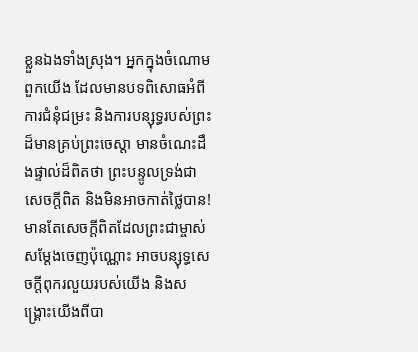ខ្លួនឯងទាំងស្រុង។ អ្នកក្នុងចំណោមពួកយើង ដែលមានបទពិសោធអំពីការជំនុំជម្រះ និងការបន្សុទ្ធរបស់ព្រះដ៏មានគ្រប់ព្រះចេស្ដា មានចំណេះដឹងផ្ទាល់ដ៏ពិតថា ព្រះបន្ទូលទ្រង់ជាសេចក្ដីពិត និងមិនអាចកាត់ថ្លៃបាន! មានតែសេចក្ដីពិតដែលព្រះជាម្ចាស់សម្ដែងចេញប៉ុណ្ណោះ អាចបន្សុទ្ធសេចក្ដីពុករលួយរបស់យើង និងសង្គ្រោះយើងពីបា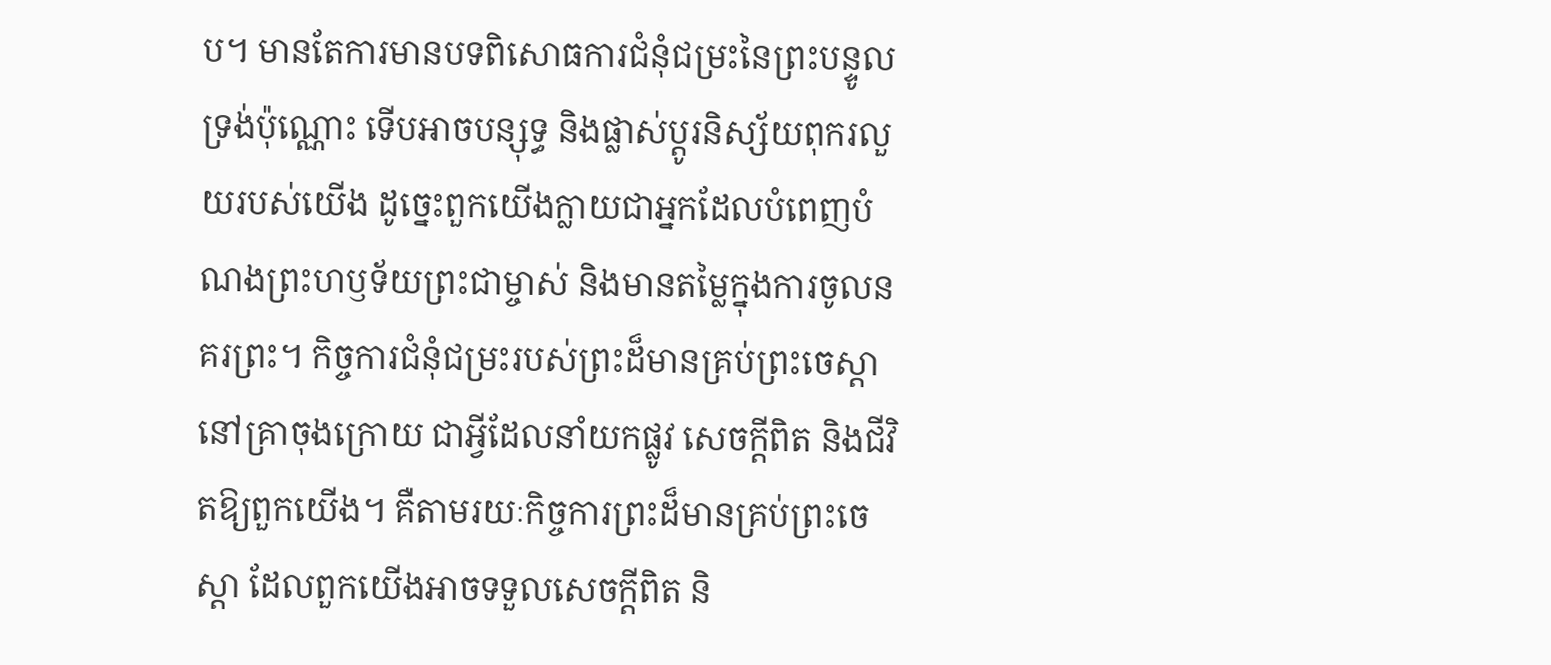ប។ មានតែការមានបទពិសោធការជំនុំជម្រះនៃព្រះបន្ទូលទ្រង់ប៉ុណ្ណោះ ទើបអាចបន្សុទ្ធ និងផ្លាស់ប្ដូរនិស្ស័យពុករលួយរបស់យើង ដូច្នេះពួកយើងក្លាយជាអ្នកដែលបំពេញបំណងព្រះហឫទ័យព្រះជាម្ចាស់ និងមានតម្លៃក្នុងការចូលនគរព្រះ។ កិច្ចការជំនុំជម្រះរបស់ព្រះដ៏មានគ្រប់ព្រះចេស្ដានៅគ្រាចុងក្រោយ ជាអ្វីដែលនាំយកផ្លូវ សេចក្ដីពិត និងជីវិតឱ្យពួកយើង។ គឺតាមរយៈកិច្ចការព្រះដ៏មានគ្រប់ព្រះចេស្ដា ដែលពួកយើងអាចទទួលសេចក្ដីពិត និ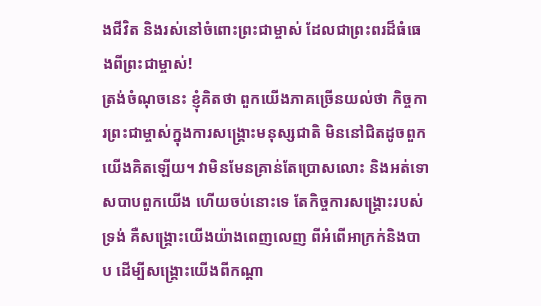ងជីវិត និងរស់នៅចំពោះព្រះជាម្ចាស់ ដែលជាព្រះពរដ៏ធំធេងពីព្រះជាម្ចាស់!
ត្រង់ចំណុចនេះ ខ្ញុំគិតថា ពួកយើងភាគច្រើនយល់ថា កិច្ចការព្រះជាម្ចាស់ក្នុងការសង្គ្រោះមនុស្សជាតិ មិននៅជិតដូចពួកយើងគិតឡើយ។ វាមិនមែនគ្រាន់តែប្រោសលោះ និងអត់ទោសបាបពួកយើង ហើយចប់នោះទេ តែកិច្ចការសង្គ្រោះរបស់ទ្រង់ គឺសង្គ្រោះយើងយ៉ាងពេញលេញ ពីអំពើអាក្រក់និងបាប ដើម្បីសង្គ្រោះយើងពីកណ្ដា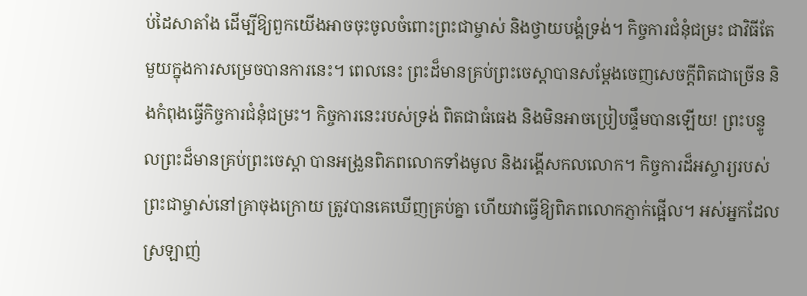ប់ដៃសាតាំង ដើម្បីឱ្យពួកយើងអាចចុះចូលចំពោះព្រះជាម្ចាស់ និងថ្វាយបង្គំទ្រង់។ កិច្ចការជំនុំជម្រះ ជាវិធីតែមួយក្នុងការសម្រេចបានការនេះ។ ពេលនេះ ព្រះដ៏មានគ្រប់ព្រះចេស្ដាបានសម្ដែងចេញសេចក្ដីពិតជាច្រើន និងកំពុងធ្វើកិច្ចការជំនុំជម្រះ។ កិច្ចការនេះរបស់ទ្រង់ ពិតជាធំធេង និងមិនអាចប្រៀបផ្ទឹមបានឡើយ! ព្រះបន្ទូលព្រះដ៏មានគ្រប់ព្រះចេស្ដា បានអង្រួនពិភពលោកទាំងមូល និងរង្គើសកលលោក។ កិច្ចការដ៏អស្ចារ្យរបស់ព្រះជាម្ចាស់នៅគ្រាចុងក្រោយ ត្រូវបានគេឃើញគ្រប់គ្នា ហើយវាធ្វើឱ្យពិភពលោកភ្ញាក់ផ្អើល។ អស់អ្នកដែលស្រឡាញ់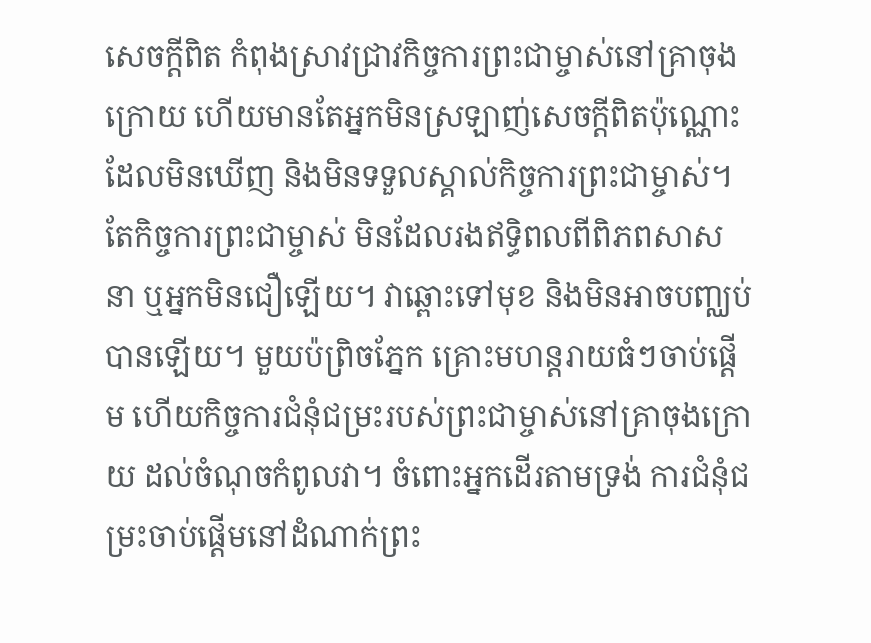សេចក្ដីពិត កំពុងស្រាវជ្រាវកិច្ចការព្រះជាម្ចាស់នៅគ្រាចុងក្រោយ ហើយមានតែអ្នកមិនស្រឡាញ់សេចក្ដីពិតប៉ុណ្ណោះ ដែលមិនឃើញ និងមិនទទួលស្គាល់កិច្ចការព្រះជាម្ចាស់។ តែកិច្ចការព្រះជាម្ចាស់ មិនដែលរងឥទ្ធិពលពីពិភពសាសនា ឬអ្នកមិនជឿឡើយ។ វាឆ្ពោះទៅមុខ និងមិនអាចបញ្ឈប់បានឡើយ។ មួយប៉ព្រិចភ្នែក គ្រោះមហន្តរាយធំៗចាប់ផ្ដើម ហើយកិច្ចការជំនុំជម្រះរបស់ព្រះជាម្ចាស់នៅគ្រាចុងក្រោយ ដល់ចំណុចកំពូលវា។ ចំពោះអ្នកដើរតាមទ្រង់ ការជំនុំជម្រះចាប់ផ្ដើមនៅដំណាក់ព្រះ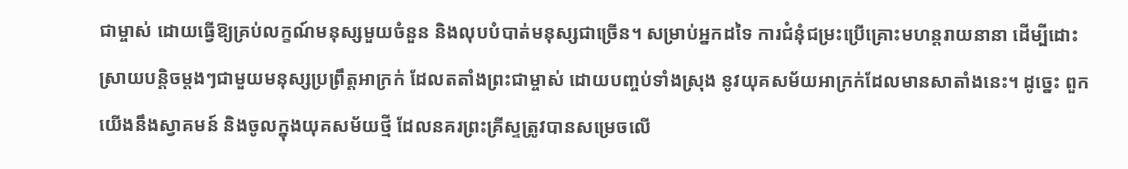ជាម្ចាស់ ដោយធ្វើឱ្យគ្រប់លក្ខណ៍មនុស្សមួយចំនួន និងលុបបំបាត់មនុស្សជាច្រើន។ សម្រាប់អ្នកដទៃ ការជំនុំជម្រះប្រើគ្រោះមហន្តរាយនានា ដើម្បីដោះស្រាយបន្តិចម្ដងៗជាមួយមនុស្សប្រព្រឹត្តអាក្រក់ ដែលតតាំងព្រះជាម្ចាស់ ដោយបញ្ចប់ទាំងស្រុង នូវយុគសម័យអាក្រក់ដែលមានសាតាំងនេះ។ ដូច្នេះ ពួកយើងនឹងស្វាគមន៍ និងចូលក្នុងយុគសម័យថ្មី ដែលនគរព្រះគ្រីស្ទត្រូវបានសម្រេចលើ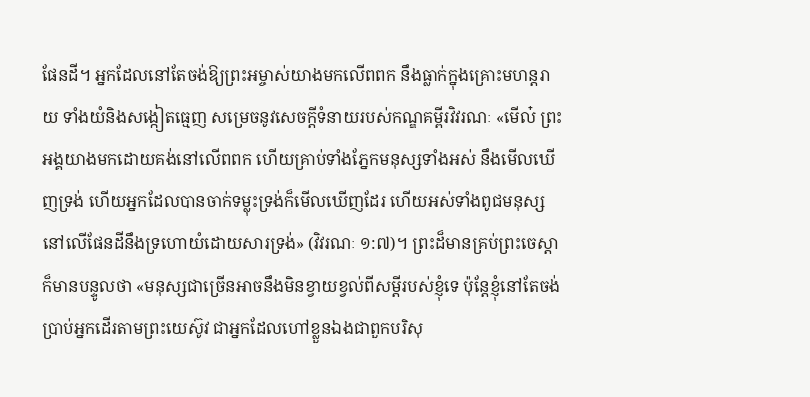ផែនដី។ អ្នកដែលនៅតែចង់ឱ្យព្រះអម្ចាស់យាងមកលើពពក នឹងធ្លាក់ក្នុងគ្រោះមហន្តរាយ ទាំងយំនិងសង្កៀតធ្មេញ សម្រេចនូវសេចក្ដីទំនាយរបស់កណ្ឌគម្ពីរវិវរណៈ «មើល៎ ព្រះអង្គយាងមកដោយគង់នៅលើពពក ហើយគ្រាប់ទាំងភ្នែកមនុស្សទាំងអស់ នឹងមើលឃើញទ្រង់ ហើយអ្នកដែលបានចាក់ទម្លុះទ្រង់ក៏មើលឃើញដែរ ហើយអស់ទាំងពូជមនុស្សនៅលើផែនដីនឹងទ្រហោយំដោយសារទ្រង់» (វិវរណៈ ១:៧)។ ព្រះដ៏មានគ្រប់ព្រះចេស្ដាក៏មានបន្ទូលថា «មនុស្សជាច្រើនអាចនឹងមិនខ្វាយខ្វល់ពីសម្ដីរបស់ខ្ញុំទេ ប៉ុន្តែខ្ញុំនៅតែចង់ប្រាប់អ្នកដើរតាមព្រះយេស៊ូវ ជាអ្នកដែលហៅខ្លួនឯងជាពួកបរិសុ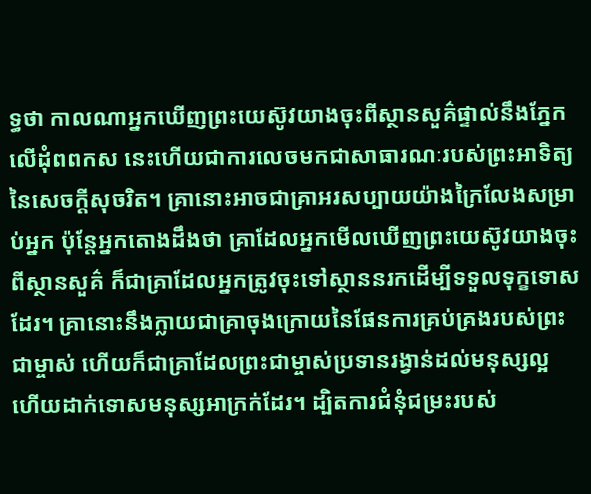ទ្ធថា កាលណាអ្នកឃើញព្រះយេស៊ូវយាងចុះពីស្ថានសួគ៌ផ្ទាល់នឹងភ្នែកលើដុំពពកស នេះហើយជាការលេចមកជាសាធារណៈរបស់ព្រះអាទិត្យនៃសេចក្ដីសុចរិត។ គ្រានោះអាចជាគ្រាអរសប្បាយយ៉ាងក្រៃលែងសម្រាប់អ្នក ប៉ុន្តែអ្នកតោងដឹងថា គ្រាដែលអ្នកមើលឃើញព្រះយេស៊ូវយាងចុះពីស្ថានសួគ៌ ក៏ជាគ្រាដែលអ្នកត្រូវចុះទៅស្ថាននរកដើម្បីទទួលទុក្ខទោសដែរ។ គ្រានោះនឹងក្លាយជាគ្រាចុងក្រោយនៃផែនការគ្រប់គ្រងរបស់ព្រះជាម្ចាស់ ហើយក៏ជាគ្រាដែលព្រះជាម្ចាស់ប្រទានរង្វាន់ដល់មនុស្សល្អ ហើយដាក់ទោសមនុស្សអាក្រក់ដែរ។ ដ្បិតការជំនុំជម្រះរបស់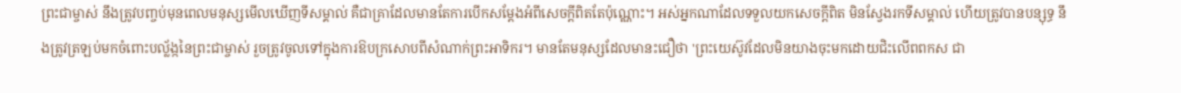ព្រះជាម្ចាស់ នឹងត្រូវបញ្ចប់មុនពេលមនុស្សមើលឃើញទីសម្គាល់ គឺជាគ្រាដែលមានតែការបើកសម្ដែងអំពីសេចក្ដីពិតតែប៉ុណ្ណោះ។ អស់អ្នកណាដែលទទួលយកសេចក្ដីពិត មិនស្វែងរកទីសម្គាល់ ហើយត្រូវបានបន្សុទ្ធ នឹងត្រូវត្រឡប់មកចំពោះបល្ល័ង្កនៃព្រះជាម្ចាស់ រួចត្រូវចូលទៅក្នុងការឱបក្រសោបពីសំណាក់ព្រះអាទិករ។ មានតែមនុស្សដែលមានះជឿថា 'ព្រះយេស៊ូវដែលមិនយាងចុះមកដោយជិះលើពពកស ជា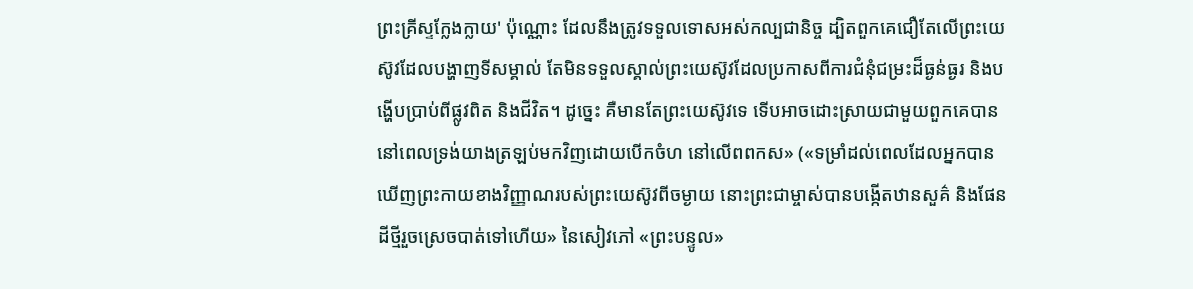ព្រះគ្រីស្ទក្លែងក្លាយ' ប៉ុណ្ណោះ ដែលនឹងត្រូវទទួលទោសអស់កល្បជានិច្ច ដ្បិតពួកគេជឿតែលើព្រះយេស៊ូវដែលបង្ហាញទីសម្គាល់ តែមិនទទួលស្គាល់ព្រះយេស៊ូវដែលប្រកាសពីការជំនុំជម្រះដ៏ធ្ងន់ធ្ងរ និងបង្ហើបប្រាប់ពីផ្លូវពិត និងជីវិត។ ដូច្នេះ គឺមានតែព្រះយេស៊ូវទេ ទើបអាចដោះស្រាយជាមួយពួកគេបាន នៅពេលទ្រង់យាងត្រឡប់មកវិញដោយបើកចំហ នៅលើពពកស» («ទម្រាំដល់ពេលដែលអ្នកបានឃើញព្រះកាយខាងវិញ្ញាណរបស់ព្រះយេស៊ូវពីចម្ងាយ នោះព្រះជាម្ចាស់បានបង្កើតឋានសួគ៌ និងផែនដីថ្មីរួចស្រេចបាត់ទៅហើយ» នៃសៀវភៅ «ព្រះបន្ទូល»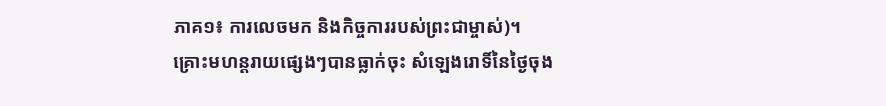ភាគ១៖ ការលេចមក និងកិច្ចការរបស់ព្រះជាម្ចាស់)។
គ្រោះមហន្តរាយផ្សេងៗបានធ្លាក់ចុះ សំឡេងរោទិ៍នៃថ្ងៃចុង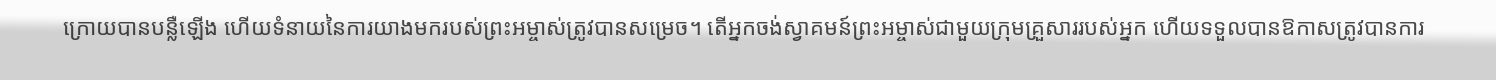ក្រោយបានបន្លឺឡើង ហើយទំនាយនៃការយាងមករបស់ព្រះអម្ចាស់ត្រូវបានសម្រេច។ តើអ្នកចង់ស្វាគមន៍ព្រះអម្ចាស់ជាមួយក្រុមគ្រួសាររបស់អ្នក ហើយទទួលបានឱកាសត្រូវបានការ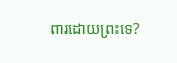ពារដោយព្រះទេ?